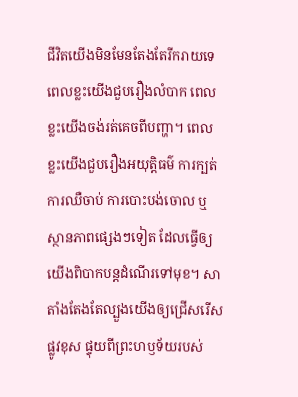ជីវិតយើងមិនមែនតែងតែរីករាយទេ ពេលខ្លះយើងជួបរឿងលំបាក ពេលខ្លះយើងចង់រត់គេចពីបញ្ហា។ ពេលខ្លះយើងជួបរឿងអយុត្តិធម៌ ការក្បត់ ការឈឺចាប់ ការបោះបង់ចោល ឬស្ថានភាពផ្សេងៗទៀត ដែលធ្វើឲ្យយើងពិបាកបន្តដំណើរទៅមុខ។ សាតាំងតែងតែល្បួងយើងឲ្យជ្រើសរើសផ្លូវខុស ផ្ទុយពីព្រះហឫទ័យរបស់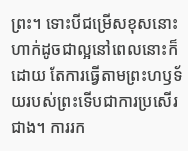ព្រះ។ ទោះបីជម្រើសខុសនោះហាក់ដូចជាល្អនៅពេលនោះក៏ដោយ តែការធ្វើតាមព្រះហឫទ័យរបស់ព្រះទើបជាការប្រសើរជាង។ ការរក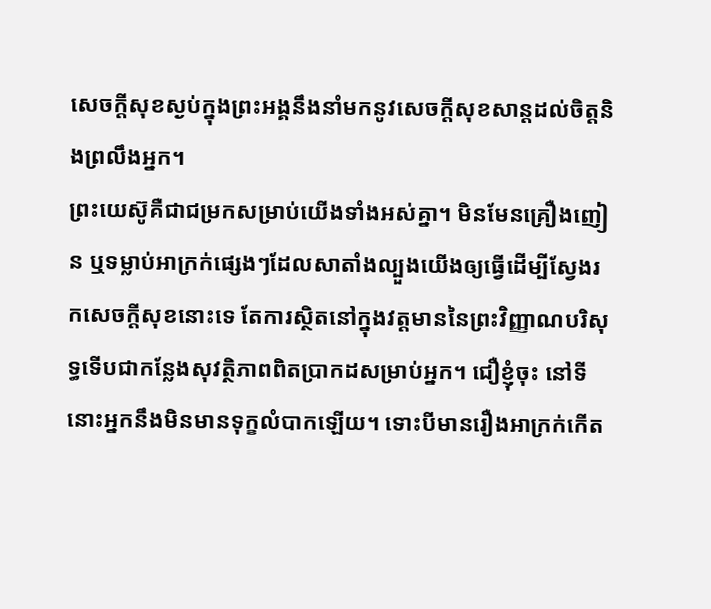សេចក្តីសុខស្ងប់ក្នុងព្រះអង្គនឹងនាំមកនូវសេចក្តីសុខសាន្តដល់ចិត្តនិងព្រលឹងអ្នក។
ព្រះយេស៊ូគឺជាជម្រកសម្រាប់យើងទាំងអស់គ្នា។ មិនមែនគ្រឿងញៀន ឬទម្លាប់អាក្រក់ផ្សេងៗដែលសាតាំងល្បួងយើងឲ្យធ្វើដើម្បីស្វែងរកសេចក្តីសុខនោះទេ តែការស្ថិតនៅក្នុងវត្តមាននៃព្រះវិញ្ញាណបរិសុទ្ធទើបជាកន្លែងសុវត្ថិភាពពិតប្រាកដសម្រាប់អ្នក។ ជឿខ្ញុំចុះ នៅទីនោះអ្នកនឹងមិនមានទុក្ខលំបាកឡើយ។ ទោះបីមានរឿងអាក្រក់កើត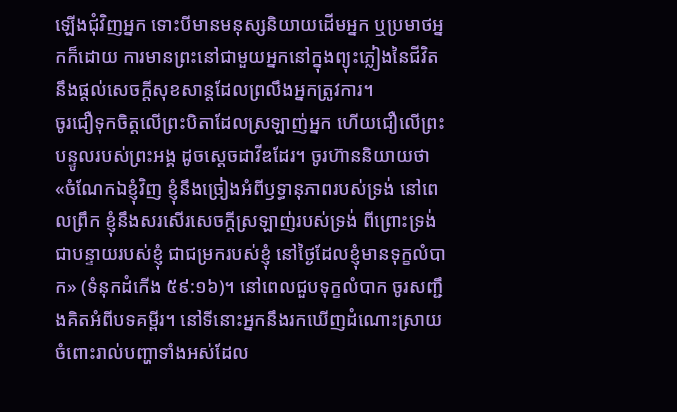ឡើងជុំវិញអ្នក ទោះបីមានមនុស្សនិយាយដើមអ្នក ឬប្រមាថអ្នកក៏ដោយ ការមានព្រះនៅជាមួយអ្នកនៅក្នុងព្យុះភ្លៀងនៃជីវិតនឹងផ្តល់សេចក្តីសុខសាន្តដែលព្រលឹងអ្នកត្រូវការ។
ចូរជឿទុកចិត្តលើព្រះបិតាដែលស្រឡាញ់អ្នក ហើយជឿលើព្រះបន្ទូលរបស់ព្រះអង្គ ដូចស្តេចដាវីឌដែរ។ ចូរហ៊ាននិយាយថា «ចំណែកឯខ្ញុំវិញ ខ្ញុំនឹងច្រៀងអំពីឫទ្ធានុភាពរបស់ទ្រង់ នៅពេលព្រឹក ខ្ញុំនឹងសរសើរសេចក្ដីស្រឡាញ់របស់ទ្រង់ ពីព្រោះទ្រង់ជាបន្ទាយរបស់ខ្ញុំ ជាជម្រករបស់ខ្ញុំ នៅថ្ងៃដែលខ្ញុំមានទុក្ខលំបាក» (ទំនុកដំកើង ៥៩:១៦)។ នៅពេលជួបទុក្ខលំបាក ចូរសញ្ជឹងគិតអំពីបទគម្ពីរ។ នៅទីនោះអ្នកនឹងរកឃើញដំណោះស្រាយចំពោះរាល់បញ្ហាទាំងអស់ដែល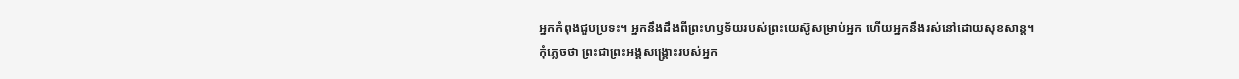អ្នកកំពុងជួបប្រទះ។ អ្នកនឹងដឹងពីព្រះហឫទ័យរបស់ព្រះយេស៊ូសម្រាប់អ្នក ហើយអ្នកនឹងរស់នៅដោយសុខសាន្ត។
កុំភ្លេចថា ព្រះជាព្រះអង្គសង្គ្រោះរបស់អ្នក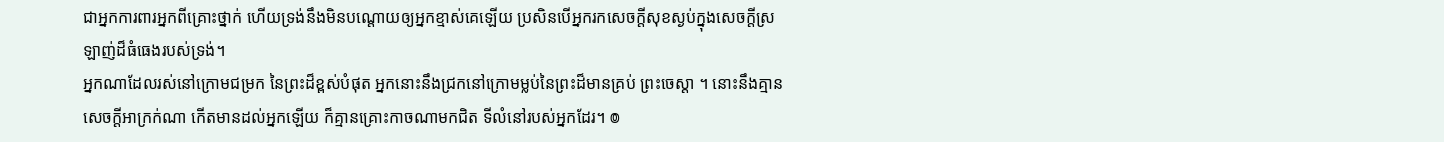ជាអ្នកការពារអ្នកពីគ្រោះថ្នាក់ ហើយទ្រង់នឹងមិនបណ្តោយឲ្យអ្នកខ្មាស់គេឡើយ ប្រសិនបើអ្នករកសេចក្តីសុខស្ងប់ក្នុងសេចក្តីស្រឡាញ់ដ៏ធំធេងរបស់ទ្រង់។
អ្នកណាដែលរស់នៅក្រោមជម្រក នៃព្រះដ៏ខ្ពស់បំផុត អ្នកនោះនឹងជ្រកនៅក្រោមម្លប់នៃព្រះដ៏មានគ្រប់ ព្រះចេស្តា ។ នោះនឹងគ្មានសេចក្ដីអាក្រក់ណា កើតមានដល់អ្នកឡើយ ក៏គ្មានគ្រោះកាចណាមកជិត ទីលំនៅរបស់អ្នកដែរ។ ៙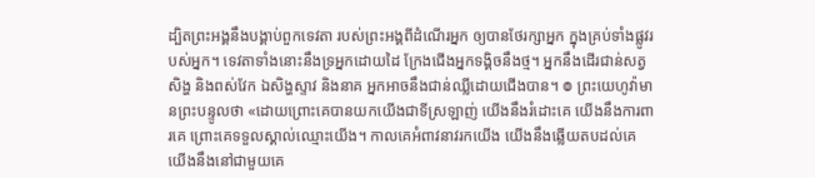ដ្បិតព្រះអង្គនឹងបង្គាប់ពួកទេវតា របស់ព្រះអង្គពីដំណើរអ្នក ឲ្យបានថែរក្សាអ្នក ក្នុងគ្រប់ទាំងផ្លូវរបស់អ្នក។ ទេវតាទាំងនោះនឹងទ្រអ្នកដោយដៃ ក្រែងជើងអ្នកទង្គិចនឹងថ្ម។ អ្នកនឹងដើរជាន់សត្វសិង្ហ និងពស់វែក ឯសិង្ហស្ទាវ និងនាគ អ្នកអាចនឹងជាន់ឈ្លីដោយជើងបាន។ ៙ ព្រះយេហូវ៉ាមានព្រះបន្ទូលថា «ដោយព្រោះគេបានយកយើងជាទីស្រឡាញ់ យើងនឹងរំដោះគេ យើងនឹងការពារគេ ព្រោះគេទទួលស្គាល់ឈ្មោះយើង។ កាលគេអំពាវនាវរកយើង យើងនឹងឆ្លើយតបដល់គេ យើងនឹងនៅជាមួយគេ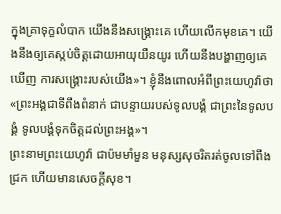ក្នុងគ្រាទុក្ខលំបាក យើងនឹងសង្គ្រោះគេ ហើយលើកមុខគេ។ យើងនឹងឲ្យគេស្កប់ចិត្តដោយអាយុយឺនយូរ ហើយនឹងបង្ហាញឲ្យគេឃើញ ការសង្គ្រោះរបស់យើង»។ ខ្ញុំនឹងពោលអំពីព្រះយេហូវ៉ាថា «ព្រះអង្គជាទីពឹងពំនាក់ ជាបន្ទាយរបស់ទូលបង្គំ ជាព្រះនៃទូលបង្គំ ទូលបង្គំទុកចិត្តដល់ព្រះអង្គ»។
ព្រះនាមព្រះយេហូវ៉ា ជាប៉មមាំមួន មនុស្សសុចរិតរត់ចូលទៅពឹងជ្រក ហើយមានសេចក្ដីសុខ។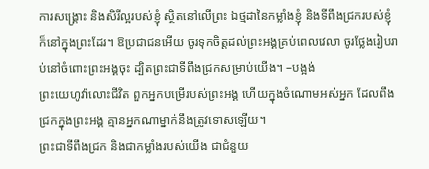ការសង្គ្រោះ និងសិរីល្អរបស់ខ្ញុំ ស្ថិតនៅលើព្រះ ឯថ្មដានៃកម្លាំងខ្ញុំ និងទីពឹងជ្រករបស់ខ្ញុំ ក៏នៅក្នុងព្រះដែរ។ ឱប្រជាជនអើយ ចូរទុកចិត្តដល់ព្រះអង្គគ្រប់ពេលវេលា ចូរថ្លែងរៀបរាប់នៅចំពោះព្រះអង្គចុះ ដ្បិតព្រះជាទីពឹងជ្រកសម្រាប់យើង។ –បង្អង់
ព្រះយេហូវ៉ាលោះជីវិត ពួកអ្នកបម្រើរបស់ព្រះអង្គ ហើយក្នុងចំណោមអស់អ្នក ដែលពឹងជ្រកក្នុងព្រះអង្គ គ្មានអ្នកណាម្នាក់នឹងត្រូវទោសឡើយ។
ព្រះជាទីពឹងជ្រក និងជាកម្លាំងរបស់យើង ជាជំនួយ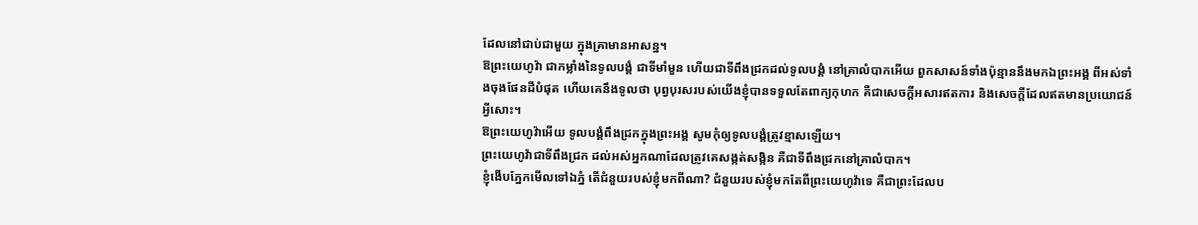ដែលនៅជាប់ជាមួយ ក្នុងគ្រាមានអាសន្ន។
ឱព្រះយេហូវ៉ា ជាកម្លាំងនៃទូលបង្គំ ជាទីមាំមួន ហើយជាទីពឹងជ្រកដល់ទូលបង្គំ នៅគ្រាលំបាកអើយ ពួកសាសន៍ទាំងប៉ុន្មាននឹងមកឯព្រះអង្គ ពីអស់ទាំងចុងផែនដីបំផុត ហើយគេនឹងទូលថា បុព្វបុរសរបស់យើងខ្ញុំបានទទួលតែពាក្យកុហក គឺជាសេចក្ដីអសារឥតការ និងសេចក្ដីដែលឥតមានប្រយោជន៍អ្វីសោះ។
ឱព្រះយេហូវ៉ាអើយ ទូលបង្គំពឹងជ្រកក្នុងព្រះអង្គ សូមកុំឲ្យទូលបង្គំត្រូវខ្មាសឡើយ។
ព្រះយេហូវ៉ាជាទីពឹងជ្រក ដល់អស់អ្នកណាដែលត្រូវគេសង្កត់សង្កិន គឺជាទីពឹងជ្រកនៅគ្រាលំបាក។
ខ្ញុំងើបភ្នែកមើលទៅឯភ្នំ តើជំនួយរបស់ខ្ញុំមកពីណា? ជំនួយរបស់ខ្ញុំមកតែពីព្រះយេហូវ៉ាទេ គឺជាព្រះដែលប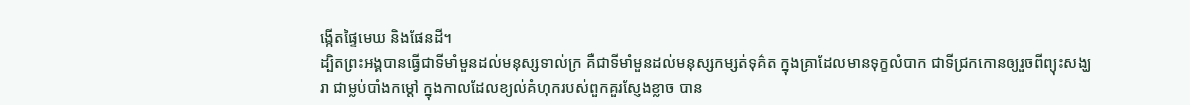ង្កើតផ្ទៃមេឃ និងផែនដី។
ដ្បិតព្រះអង្គបានធ្វើជាទីមាំមួនដល់មនុស្សទាល់ក្រ គឺជាទីមាំមួនដល់មនុស្សកម្សត់ទុគ៌ត ក្នុងគ្រាដែលមានទុក្ខលំបាក ជាទីជ្រកកោនឲ្យរួចពីព្យុះសង្ឃរា ជាម្លប់បាំងកម្ដៅ ក្នុងកាលដែលខ្យល់គំហុករបស់ពួកគួរស្ញែងខ្លាច បាន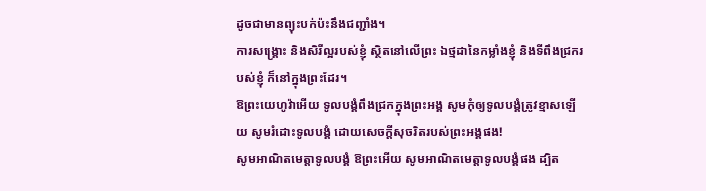ដូចជាមានព្យុះបក់ប៉ះនឹងជញ្ជាំង។
ការសង្គ្រោះ និងសិរីល្អរបស់ខ្ញុំ ស្ថិតនៅលើព្រះ ឯថ្មដានៃកម្លាំងខ្ញុំ និងទីពឹងជ្រករបស់ខ្ញុំ ក៏នៅក្នុងព្រះដែរ។
ឱព្រះយេហូវ៉ាអើយ ទូលបង្គំពឹងជ្រកក្នុងព្រះអង្គ សូមកុំឲ្យទូលបង្គំត្រូវខ្មាសឡើយ សូមរំដោះទូលបង្គំ ដោយសេចក្ដីសុចរិតរបស់ព្រះអង្គផង!
សូមអាណិតមេត្តាទូលបង្គំ ឱព្រះអើយ សូមអាណិតមេត្តាទូលបង្គំផង ដ្បិត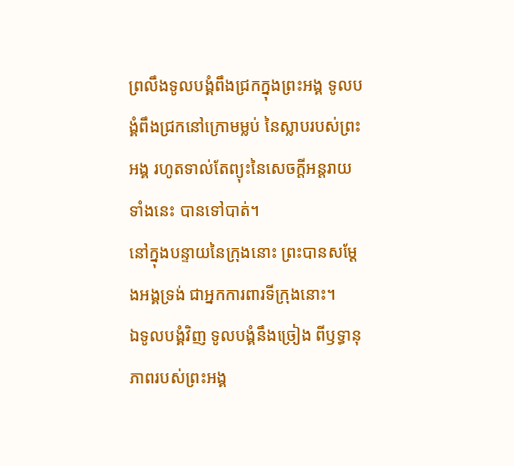ព្រលឹងទូលបង្គំពឹងជ្រកក្នុងព្រះអង្គ ទូលបង្គំពឹងជ្រកនៅក្រោមម្លប់ នៃស្លាបរបស់ព្រះអង្គ រហូតទាល់តែព្យុះនៃសេចក្ដីអន្តរាយទាំងនេះ បានទៅបាត់។
នៅក្នុងបន្ទាយនៃក្រុងនោះ ព្រះបានសម្ដែងអង្គទ្រង់ ជាអ្នកការពារទីក្រុងនោះ។
ឯទូលបង្គំវិញ ទូលបង្គំនឹងច្រៀង ពីឫទ្ធានុភាពរបស់ព្រះអង្គ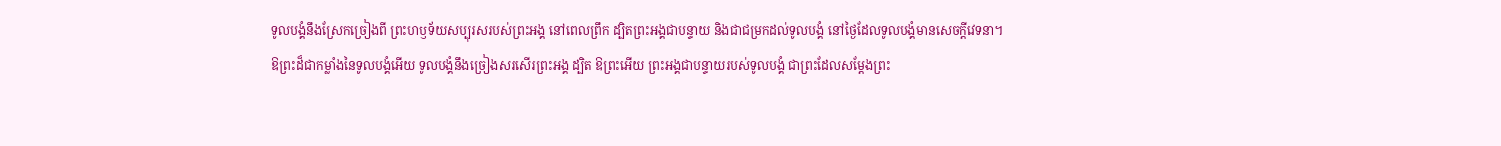ទូលបង្គំនឹងស្រែកច្រៀងពី ព្រះហឫទ័យសប្បុរសរបស់ព្រះអង្គ នៅពេលព្រឹក ដ្បិតព្រះអង្គជាបន្ទាយ និងជាជម្រកដល់ទូលបង្គំ នៅថ្ងៃដែលទូលបង្គំមានសេចក្ដីវេទនា។
ឱព្រះដ៏ជាកម្លាំងនៃទូលបង្គំអើយ ទូលបង្គំនឹងច្រៀងសរសើរព្រះអង្គ ដ្បិត ឱព្រះអើយ ព្រះអង្គជាបន្ទាយរបស់ទូលបង្គំ ជាព្រះដែលសម្ដែងព្រះ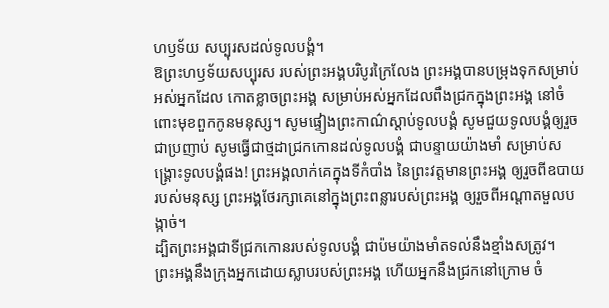ហឫទ័យ សប្បុរសដល់ទូលបង្គំ។
ឱព្រះហឫទ័យសប្បុរស របស់ព្រះអង្គបរិបូរក្រៃលែង ព្រះអង្គបានបម្រុងទុកសម្រាប់អស់អ្នកដែល កោតខ្លាចព្រះអង្គ សម្រាប់អស់អ្នកដែលពឹងជ្រកក្នុងព្រះអង្គ នៅចំពោះមុខពួកកូនមនុស្ស។ សូមផ្ទៀងព្រះកាណ៌ស្តាប់ទូលបង្គំ សូមជួយទូលបង្គំឲ្យរួចជាប្រញាប់ សូមធ្វើជាថ្មដាជ្រកកោនដល់ទូលបង្គំ ជាបន្ទាយយ៉ាងមាំ សម្រាប់សង្គ្រោះទូលបង្គំផង! ព្រះអង្គលាក់គេក្នុងទីកំបាំង នៃព្រះវត្តមានព្រះអង្គ ឲ្យរួចពីឧបាយរបស់មនុស្ស ព្រះអង្គថែរក្សាគេនៅក្នុងព្រះពន្លារបស់ព្រះអង្គ ឲ្យរួចពីអណ្ដាតមួលបង្កាច់។
ដ្បិតព្រះអង្គជាទីជ្រកកោនរបស់ទូលបង្គំ ជាប៉មយ៉ាងមាំតទល់នឹងខ្មាំងសត្រូវ។
ព្រះអង្គនឹងក្រុងអ្នកដោយស្លាបរបស់ព្រះអង្គ ហើយអ្នកនឹងជ្រកនៅក្រោម ចំ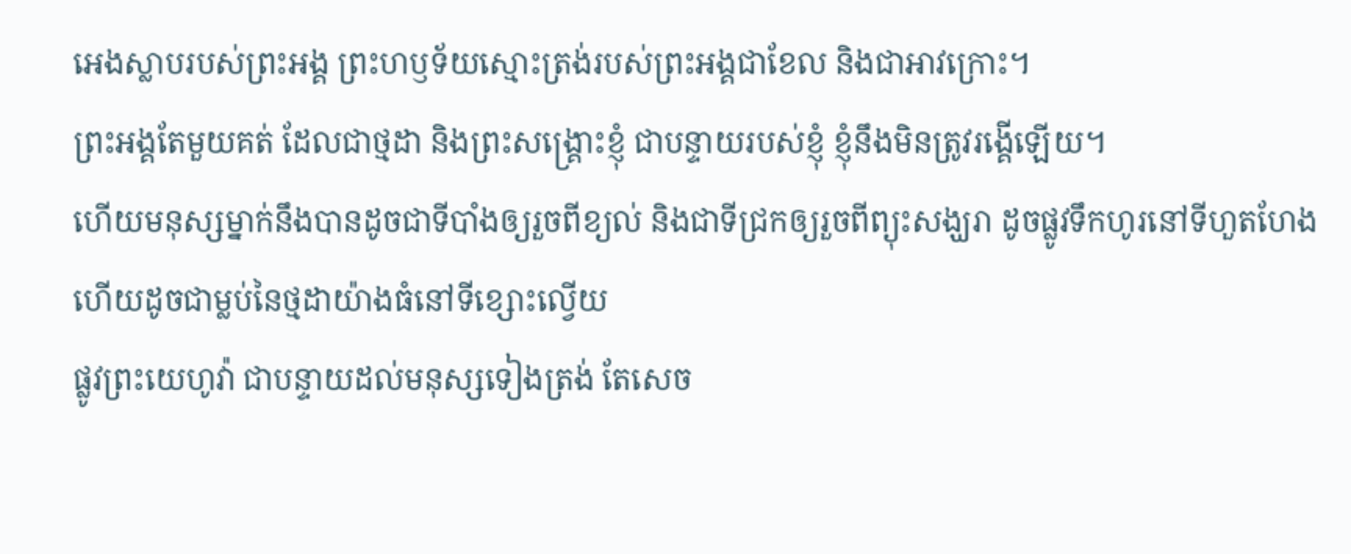អេងស្លាបរបស់ព្រះអង្គ ព្រះហឫទ័យស្មោះត្រង់របស់ព្រះអង្គជាខែល និងជាអាវក្រោះ។
ព្រះអង្គតែមួយគត់ ដែលជាថ្មដា និងព្រះសង្គ្រោះខ្ញុំ ជាបន្ទាយរបស់ខ្ញុំ ខ្ញុំនឹងមិនត្រូវរង្គើឡើយ។
ហើយមនុស្សម្នាក់នឹងបានដូចជាទីបាំងឲ្យរួចពីខ្យល់ និងជាទីជ្រកឲ្យរួចពីព្យុះសង្ឃរា ដូចផ្លូវទឹកហូរនៅទីហួតហែង ហើយដូចជាម្លប់នៃថ្មដាយ៉ាងធំនៅទីខ្សោះល្វើយ
ផ្លូវព្រះយេហូវ៉ា ជាបន្ទាយដល់មនុស្សទៀងត្រង់ តែសេច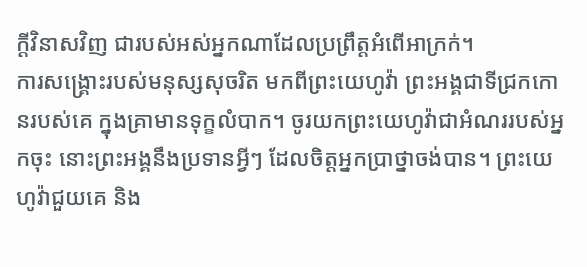ក្ដីវិនាសវិញ ជារបស់អស់អ្នកណាដែលប្រព្រឹត្តអំពើអាក្រក់។
ការសង្គ្រោះរបស់មនុស្សសុចរិត មកពីព្រះយេហូវ៉ា ព្រះអង្គជាទីជ្រកកោនរបស់គេ ក្នុងគ្រាមានទុក្ខលំបាក។ ចូរយកព្រះយេហូវ៉ាជាអំណររបស់អ្នកចុះ នោះព្រះអង្គនឹងប្រទានអ្វីៗ ដែលចិត្តអ្នកប្រាថ្នាចង់បាន។ ព្រះយេហូវ៉ាជួយគេ និង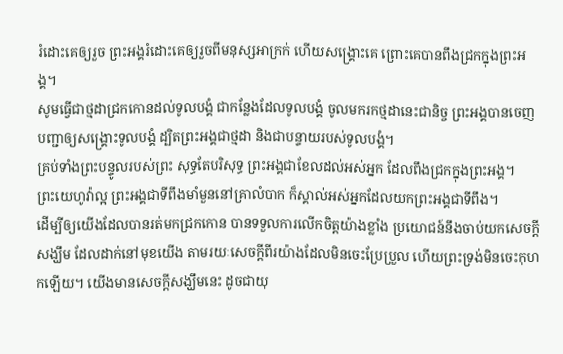រំដោះគេឲ្យរួច ព្រះអង្គរំដោះគេឲ្យរួចពីមនុស្សអាក្រក់ ហើយសង្គ្រោះគេ ព្រោះគេបានពឹងជ្រកក្នុងព្រះអង្គ។
សូមធ្វើជាថ្មដាជ្រកកោនដល់ទូលបង្គំ ជាកន្លែងដែលទូលបង្គំ ចូលមករកថ្មដានេះជានិច្ច ព្រះអង្គបានចេញបញ្ជាឲ្យសង្គ្រោះទូលបង្គំ ដ្បិតព្រះអង្គជាថ្មដា និងជាបន្ទាយរបស់ទូលបង្គំ។
គ្រប់ទាំងព្រះបន្ទូលរបស់ព្រះ សុទ្ធតែបរិសុទ្ធ ព្រះអង្គជាខែលដល់អស់អ្នក ដែលពឹងជ្រកក្នុងព្រះអង្គ។
ព្រះយេហូវ៉ាល្អ ព្រះអង្គជាទីពឹងមាំមួននៅគ្រាលំបាក ក៏ស្គាល់អស់អ្នកដែលយកព្រះអង្គជាទីពឹង។
ដើម្បីឲ្យយើងដែលបានរត់មកជ្រកកោន បានទទួលការលើកចិត្តយ៉ាងខ្លាំង ប្រយោជន៍នឹងចាប់យកសេចក្តីសង្ឃឹម ដែលដាក់នៅមុខយើង តាមរយៈសេចក្ដីពីរយ៉ាងដែលមិនចេះប្រែប្រួល ហើយព្រះទ្រង់មិនចេះកុហកឡើយ។ យើងមានសេចក្ដីសង្ឃឹមនេះ ដូចជាយុ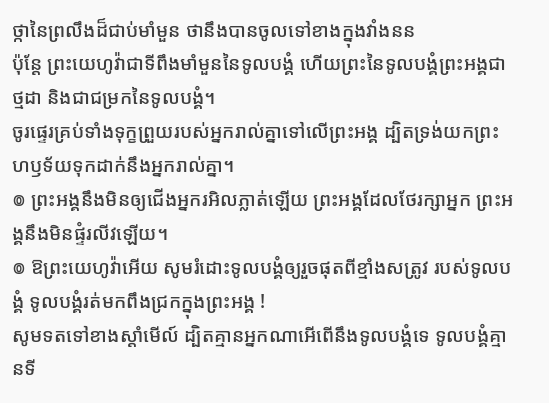ថ្កានៃព្រលឹងដ៏ជាប់មាំមួន ថានឹងបានចូលទៅខាងក្នុងវាំងនន
ប៉ុន្តែ ព្រះយេហូវ៉ាជាទីពឹងមាំមួននៃទូលបង្គំ ហើយព្រះនៃទូលបង្គំព្រះអង្គជាថ្មដា និងជាជម្រកនៃទូលបង្គំ។
ចូរផ្ទេរគ្រប់ទាំងទុក្ខព្រួយរបស់អ្នករាល់គ្នាទៅលើព្រះអង្គ ដ្បិតទ្រង់យកព្រះហឫទ័យទុកដាក់នឹងអ្នករាល់គ្នា។
៙ ព្រះអង្គនឹងមិនឲ្យជើងអ្នករអិលភ្លាត់ឡើយ ព្រះអង្គដែលថែរក្សាអ្នក ព្រះអង្គនឹងមិនផ្ទំរលីវឡើយ។
៙ ឱព្រះយេហូវ៉ាអើយ សូមរំដោះទូលបង្គំឲ្យរួចផុតពីខ្មាំងសត្រូវ របស់ទូលបង្គំ ទូលបង្គំរត់មកពឹងជ្រកក្នុងព្រះអង្គ !
សូមទតទៅខាងស្តាំមើល៍ ដ្បិតគ្មានអ្នកណាអើពើនឹងទូលបង្គំទេ ទូលបង្គំគ្មានទី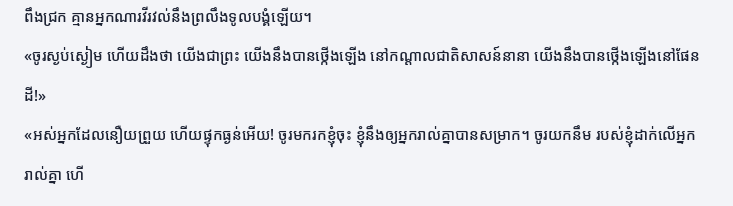ពឹងជ្រក គ្មានអ្នកណារវីរវល់នឹងព្រលឹងទូលបង្គំឡើយ។
«ចូរស្ងប់ស្ងៀម ហើយដឹងថា យើងជាព្រះ យើងនឹងបានថ្កើងឡើង នៅកណ្ដាលជាតិសាសន៍នានា យើងនឹងបានថ្កើងឡើងនៅផែនដី!»
«អស់អ្នកដែលនឿយព្រួយ ហើយផ្ទុកធ្ងន់អើយ! ចូរមករកខ្ញុំចុះ ខ្ញុំនឹងឲ្យអ្នករាល់គ្នាបានសម្រាក។ ចូរយកនឹម របស់ខ្ញុំដាក់លើអ្នករាល់គ្នា ហើ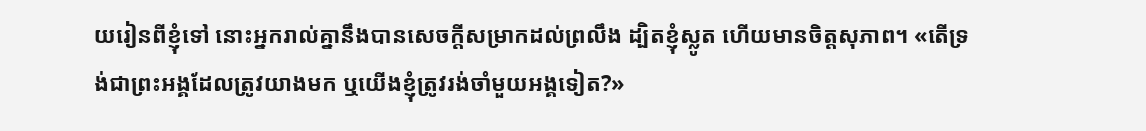យរៀនពីខ្ញុំទៅ នោះអ្នករាល់គ្នានឹងបានសេចក្តីសម្រាកដល់ព្រលឹង ដ្បិតខ្ញុំស្លូត ហើយមានចិត្តសុភាព។ «តើទ្រង់ជាព្រះអង្គដែលត្រូវយាងមក ឬយើងខ្ញុំត្រូវរង់ចាំមួយអង្គទៀត?»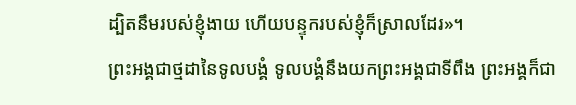ដ្បិតនឹមរបស់ខ្ញុំងាយ ហើយបន្ទុករបស់ខ្ញុំក៏ស្រាលដែរ»។
ព្រះអង្គជាថ្មដានៃទូលបង្គំ ទូលបង្គំនឹងយកព្រះអង្គជាទីពឹង ព្រះអង្គក៏ជា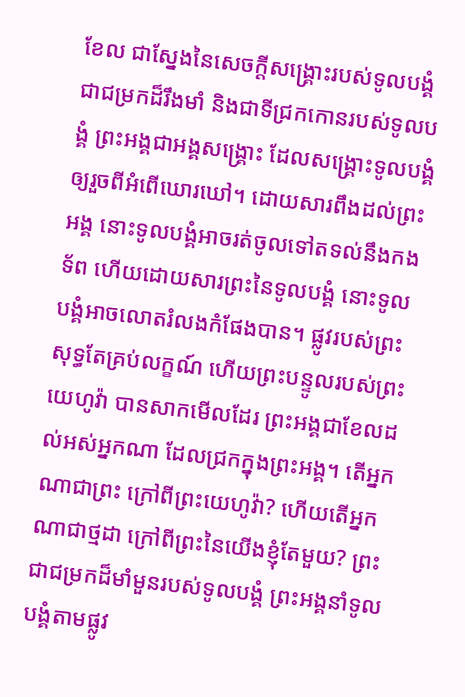ខែល ជាស្នែងនៃសេចក្ដីសង្គ្រោះរបស់ទូលបង្គំ ជាជម្រកដ៏រឹងមាំ និងជាទីជ្រកកោនរបស់ទូលបង្គំ ព្រះអង្គជាអង្គសង្គ្រោះ ដែលសង្គ្រោះទូលបង្គំ ឲ្យរួចពីអំពើឃោរឃៅ។ ដោយសារពឹងដល់ព្រះអង្គ នោះទូលបង្គំអាចរត់ចូលទៅតទល់នឹងកងទ័ព ហើយដោយសារព្រះនៃទូលបង្គំ នោះទូលបង្គំអាចលោតរំលងកំផែងបាន។ ផ្លូវរបស់ព្រះសុទ្ធតែគ្រប់លក្ខណ៍ ហើយព្រះបន្ទូលរបស់ព្រះយេហូវ៉ា បានសាកមើលដែរ ព្រះអង្គជាខែលដល់អស់អ្នកណា ដែលជ្រកក្នុងព្រះអង្គ។ តើអ្នកណាជាព្រះ ក្រៅពីព្រះយេហូវ៉ា? ហើយតើអ្នកណាជាថ្មដា ក្រៅពីព្រះនៃយើងខ្ញុំតែមួយ? ព្រះជាជម្រកដ៏មាំមួនរបស់ទូលបង្គំ ព្រះអង្គនាំទូលបង្គំតាមផ្លូវ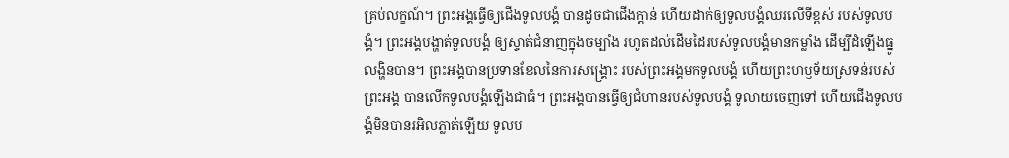គ្រប់លក្ខណ៍។ ព្រះអង្គធ្វើឲ្យជើងទូលបង្គំ បានដូចជាជើងក្តាន់ ហើយដាក់ឲ្យទូលបង្គំឈរលើទីខ្ពស់ របស់ទូលបង្គំ។ ព្រះអង្គបង្ហាត់ទូលបង្គំ ឲ្យស្ទាត់ជំនាញក្នុងចម្បាំង រហូតដល់ដើមដៃរបស់ទូលបង្គំមានកម្លាំង ដើម្បីដំឡើងធ្នូលង្ហិនបាន។ ព្រះអង្គបានប្រទានខែលនៃការសង្គ្រោះ របស់ព្រះអង្គមកទូលបង្គំ ហើយព្រះហឫទ័យស្រទន់របស់ព្រះអង្គ បានលើកទូលបង្គំឡើងជាធំ។ ព្រះអង្គបានធ្វើឲ្យជំហានរបស់ទូលបង្គំ ទូលាយចេញទៅ ហើយជើងទូលបង្គំមិនបានរអិលភ្លាត់ឡើយ ទូលប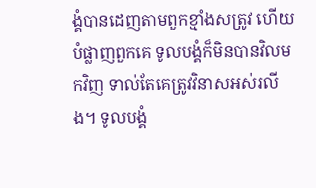ង្គំបានដេញតាមពួកខ្មាំងសត្រូវ ហើយបំផ្លាញពួកគេ ទូលបង្គំក៏មិនបានវិលមកវិញ ទាល់តែគេត្រូវវិនាសអស់រលីង។ ទូលបង្គំ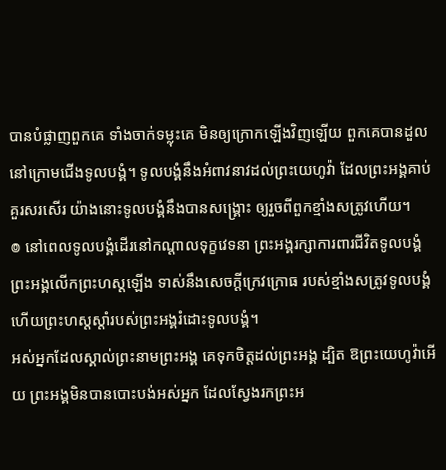បានបំផ្លាញពួកគេ ទាំងចាក់ទម្លុះគេ មិនឲ្យក្រោកឡើងវិញឡើយ ពួកគេបានដួលនៅក្រោមជើងទូលបង្គំ។ ទូលបង្គំនឹងអំពាវនាវដល់ព្រះយេហូវ៉ា ដែលព្រះអង្គគាប់គួរសរសើរ យ៉ាងនោះទូលបង្គំនឹងបានសង្គ្រោះ ឲ្យរួចពីពួកខ្មាំងសត្រូវហើយ។
៙ នៅពេលទូលបង្គំដើរនៅកណ្ដាលទុក្ខវេទនា ព្រះអង្គរក្សាការពារជីវិតទូលបង្គំ ព្រះអង្គលើកព្រះហស្តឡើង ទាស់នឹងសេចក្ដីក្រេវក្រោធ របស់ខ្មាំងសត្រូវទូលបង្គំ ហើយព្រះហស្តស្តាំរបស់ព្រះអង្គរំដោះទូលបង្គំ។
អស់អ្នកដែលស្គាល់ព្រះនាមព្រះអង្គ គេទុកចិត្តដល់ព្រះអង្គ ដ្បិត ឱព្រះយេហូវ៉ាអើយ ព្រះអង្គមិនបានបោះបង់អស់អ្នក ដែលស្វែងរកព្រះអ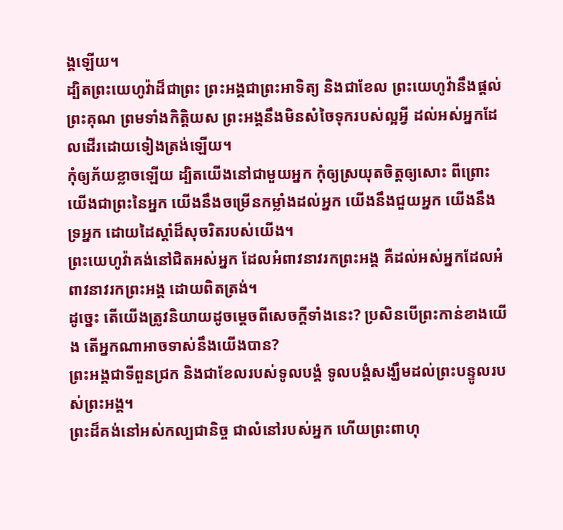ង្គឡើយ។
ដ្បិតព្រះយេហូវ៉ាដ៏ជាព្រះ ព្រះអង្គជាព្រះអាទិត្យ និងជាខែល ព្រះយេហូវ៉ានឹងផ្តល់ព្រះគុណ ព្រមទាំងកិត្តិយស ព្រះអង្គនឹងមិនសំចៃទុករបស់ល្អអ្វី ដល់អស់អ្នកដែលដើរដោយទៀងត្រង់ឡើយ។
កុំឲ្យភ័យខ្លាចឡើយ ដ្បិតយើងនៅជាមួយអ្នក កុំឲ្យស្រយុតចិត្តឲ្យសោះ ពីព្រោះយើងជាព្រះនៃអ្នក យើងនឹងចម្រើនកម្លាំងដល់អ្នក យើងនឹងជួយអ្នក យើងនឹងទ្រអ្នក ដោយដៃស្តាំដ៏សុចរិតរបស់យើង។
ព្រះយេហូវ៉ាគង់នៅជិតអស់អ្នក ដែលអំពាវនាវរកព្រះអង្គ គឺដល់អស់អ្នកដែលអំពាវនាវរកព្រះអង្គ ដោយពិតត្រង់។
ដូច្នេះ តើយើងត្រូវនិយាយដូចម្តេចពីសេចក្តីទាំងនេះ? ប្រសិនបើព្រះកាន់ខាងយើង តើអ្នកណាអាចទាស់នឹងយើងបាន?
ព្រះអង្គជាទីពួនជ្រក និងជាខែលរបស់ទូលបង្គំ ទូលបង្គំសង្ឃឹមដល់ព្រះបន្ទូលរបស់ព្រះអង្គ។
ព្រះដ៏គង់នៅអស់កល្បជានិច្ច ជាលំនៅរបស់អ្នក ហើយព្រះពាហុ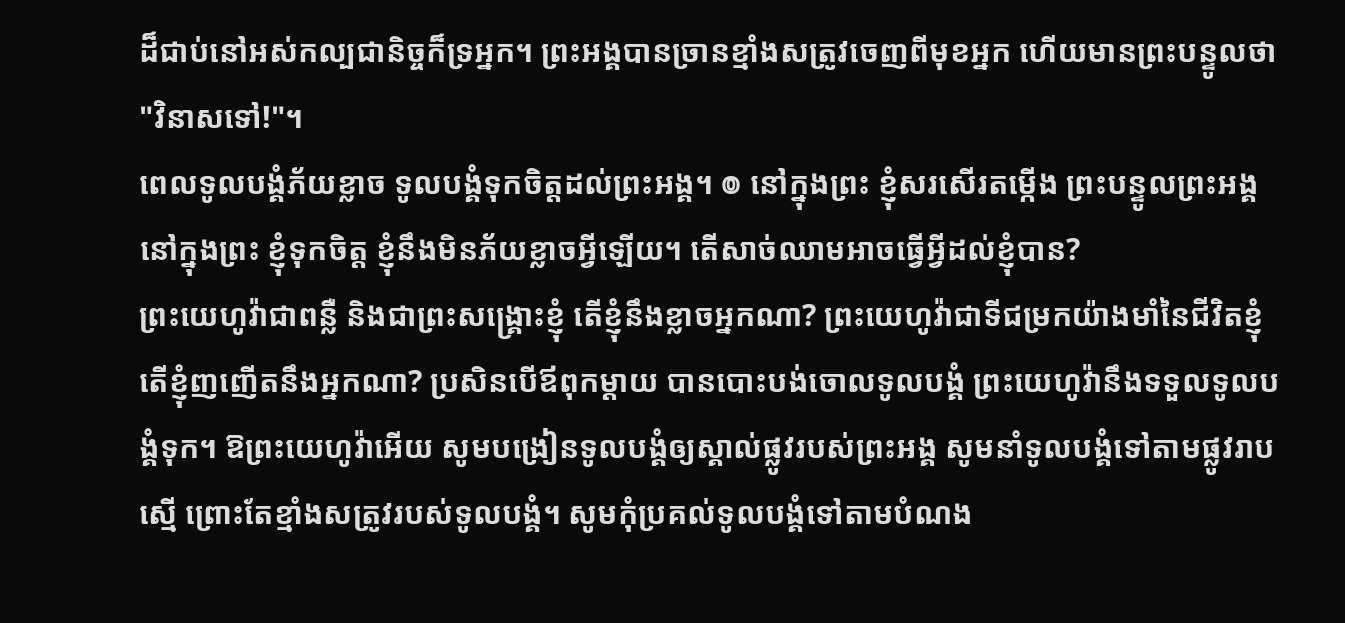ដ៏ជាប់នៅអស់កល្បជានិច្ចក៏ទ្រអ្នក។ ព្រះអង្គបានច្រានខ្មាំងសត្រូវចេញពីមុខអ្នក ហើយមានព្រះបន្ទូលថា "វិនាសទៅ!"។
ពេលទូលបង្គំភ័យខ្លាច ទូលបង្គំទុកចិត្តដល់ព្រះអង្គ។ ៙ នៅក្នុងព្រះ ខ្ញុំសរសើរតម្កើង ព្រះបន្ទូលព្រះអង្គ នៅក្នុងព្រះ ខ្ញុំទុកចិត្ត ខ្ញុំនឹងមិនភ័យខ្លាចអ្វីឡើយ។ តើសាច់ឈាមអាចធ្វើអ្វីដល់ខ្ញុំបាន?
ព្រះយេហូវ៉ាជាពន្លឺ និងជាព្រះសង្គ្រោះខ្ញុំ តើខ្ញុំនឹងខ្លាចអ្នកណា? ព្រះយេហូវ៉ាជាទីជម្រកយ៉ាងមាំនៃជីវិតខ្ញុំ តើខ្ញុំញញើតនឹងអ្នកណា? ប្រសិនបើឪពុកម្តាយ បានបោះបង់ចោលទូលបង្គំ ព្រះយេហូវ៉ានឹងទទួលទូលបង្គំទុក។ ឱព្រះយេហូវ៉ាអើយ សូមបង្រៀនទូលបង្គំឲ្យស្គាល់ផ្លូវរបស់ព្រះអង្គ សូមនាំទូលបង្គំទៅតាមផ្លូវរាបស្មើ ព្រោះតែខ្មាំងសត្រូវរបស់ទូលបង្គំ។ សូមកុំប្រគល់ទូលបង្គំទៅតាមបំណង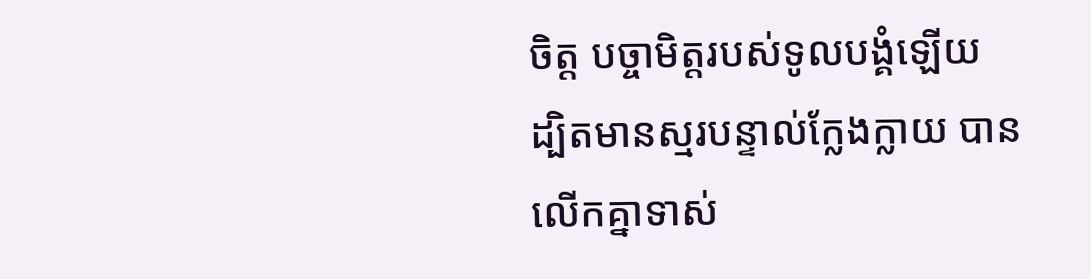ចិត្ត បច្ចាមិត្តរបស់ទូលបង្គំឡើយ ដ្បិតមានស្មរបន្ទាល់ក្លែងក្លាយ បានលើកគ្នាទាស់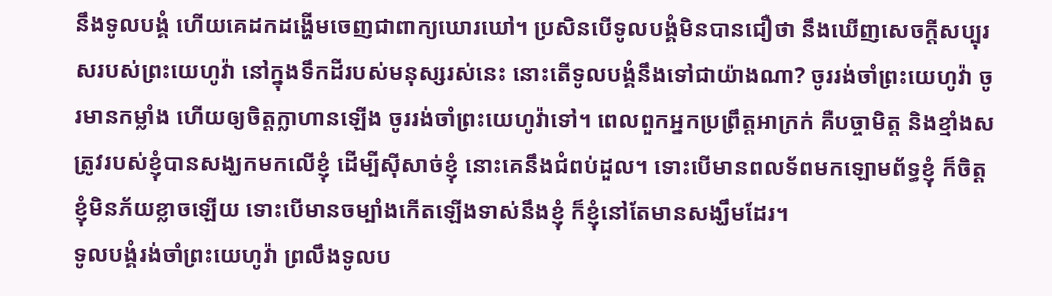នឹងទូលបង្គំ ហើយគេដកដង្ហើមចេញជាពាក្យឃោរឃៅ។ ប្រសិនបើទូលបង្គំមិនបានជឿថា នឹងឃើញសេចក្ដីសប្បុរសរបស់ព្រះយេហូវ៉ា នៅក្នុងទឹកដីរបស់មនុស្សរស់នេះ នោះតើទូលបង្គំនឹងទៅជាយ៉ាងណា? ចូររង់ចាំព្រះយេហូវ៉ា ចូរមានកម្លាំង ហើយឲ្យចិត្តក្លាហានឡើង ចូររង់ចាំព្រះយេហូវ៉ាទៅ។ ពេលពួកអ្នកប្រព្រឹត្តអាក្រក់ គឺបច្ចាមិត្ត និងខ្មាំងសត្រូវរបស់ខ្ញុំបានសង្ឃកមកលើខ្ញុំ ដើម្បីស៊ីសាច់ខ្ញុំ នោះគេនឹងជំពប់ដួល។ ទោះបើមានពលទ័ពមកឡោមព័ទ្ធខ្ញុំ ក៏ចិត្តខ្ញុំមិនភ័យខ្លាចឡើយ ទោះបើមានចម្បាំងកើតឡើងទាស់នឹងខ្ញុំ ក៏ខ្ញុំនៅតែមានសង្ឃឹមដែរ។
ទូលបង្គំរង់ចាំព្រះយេហូវ៉ា ព្រលឹងទូលប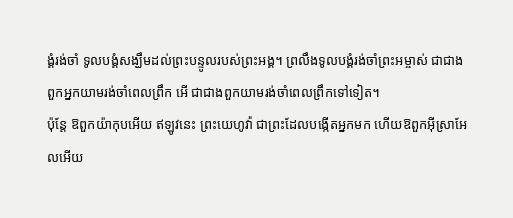ង្គំរង់ចាំ ទូលបង្គំសង្ឃឹមដល់ព្រះបន្ទូលរបស់ព្រះអង្គ។ ព្រលឹងទូលបង្គំរង់ចាំព្រះអម្ចាស់ ជាជាងពួកអ្នកយាមរង់ចាំពេលព្រឹក អើ ជាជាងពួកយាមរង់ចាំពេលព្រឹកទៅទៀត។
ប៉ុន្តែ ឱពួកយ៉ាកុបអើយ ឥឡូវនេះ ព្រះយេហូវ៉ា ជាព្រះដែលបង្កើតអ្នកមក ហើយឱពួកអ៊ីស្រាអែលអើយ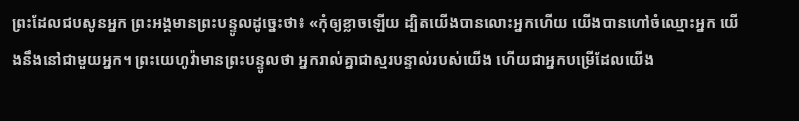ព្រះដែលជបសូនអ្នក ព្រះអង្គមានព្រះបន្ទូលដូច្នេះថា៖ «កុំឲ្យខ្លាចឡើយ ដ្បិតយើងបានលោះអ្នកហើយ យើងបានហៅចំឈ្មោះអ្នក យើងនឹងនៅជាមួយអ្នក។ ព្រះយេហូវ៉ាមានព្រះបន្ទូលថា អ្នករាល់គ្នាជាស្មរបន្ទាល់របស់យើង ហើយជាអ្នកបម្រើដែលយើង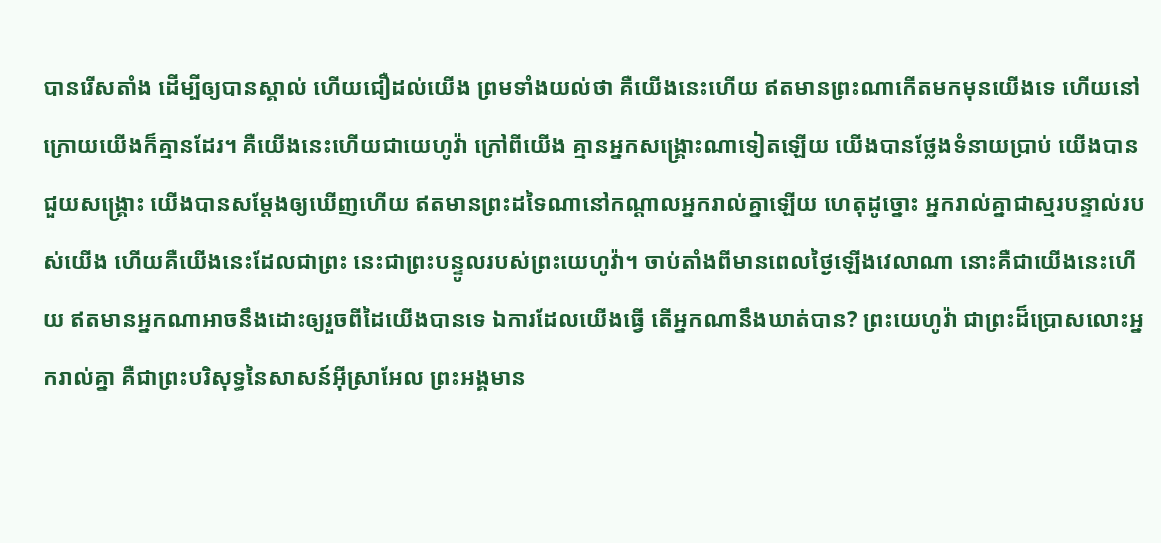បានរើសតាំង ដើម្បីឲ្យបានស្គាល់ ហើយជឿដល់យើង ព្រមទាំងយល់ថា គឺយើងនេះហើយ ឥតមានព្រះណាកើតមកមុនយើងទេ ហើយនៅក្រោយយើងក៏គ្មានដែរ។ គឺយើងនេះហើយជាយេហូវ៉ា ក្រៅពីយើង គ្មានអ្នកសង្គ្រោះណាទៀតឡើយ យើងបានថ្លែងទំនាយប្រាប់ យើងបានជួយសង្គ្រោះ យើងបានសម្ដែងឲ្យឃើញហើយ ឥតមានព្រះដទៃណានៅកណ្ដាលអ្នករាល់គ្នាឡើយ ហេតុដូច្នោះ អ្នករាល់គ្នាជាស្មរបន្ទាល់របស់យើង ហើយគឺយើងនេះដែលជាព្រះ នេះជាព្រះបន្ទូលរបស់ព្រះយេហូវ៉ា។ ចាប់តាំងពីមានពេលថ្ងៃឡើងវេលាណា នោះគឺជាយើងនេះហើយ ឥតមានអ្នកណាអាចនឹងដោះឲ្យរួចពីដៃយើងបានទេ ឯការដែលយើងធ្វើ តើអ្នកណានឹងឃាត់បាន? ព្រះយេហូវ៉ា ជាព្រះដ៏ប្រោសលោះអ្នករាល់គ្នា គឺជាព្រះបរិសុទ្ធនៃសាសន៍អ៊ីស្រាអែល ព្រះអង្គមាន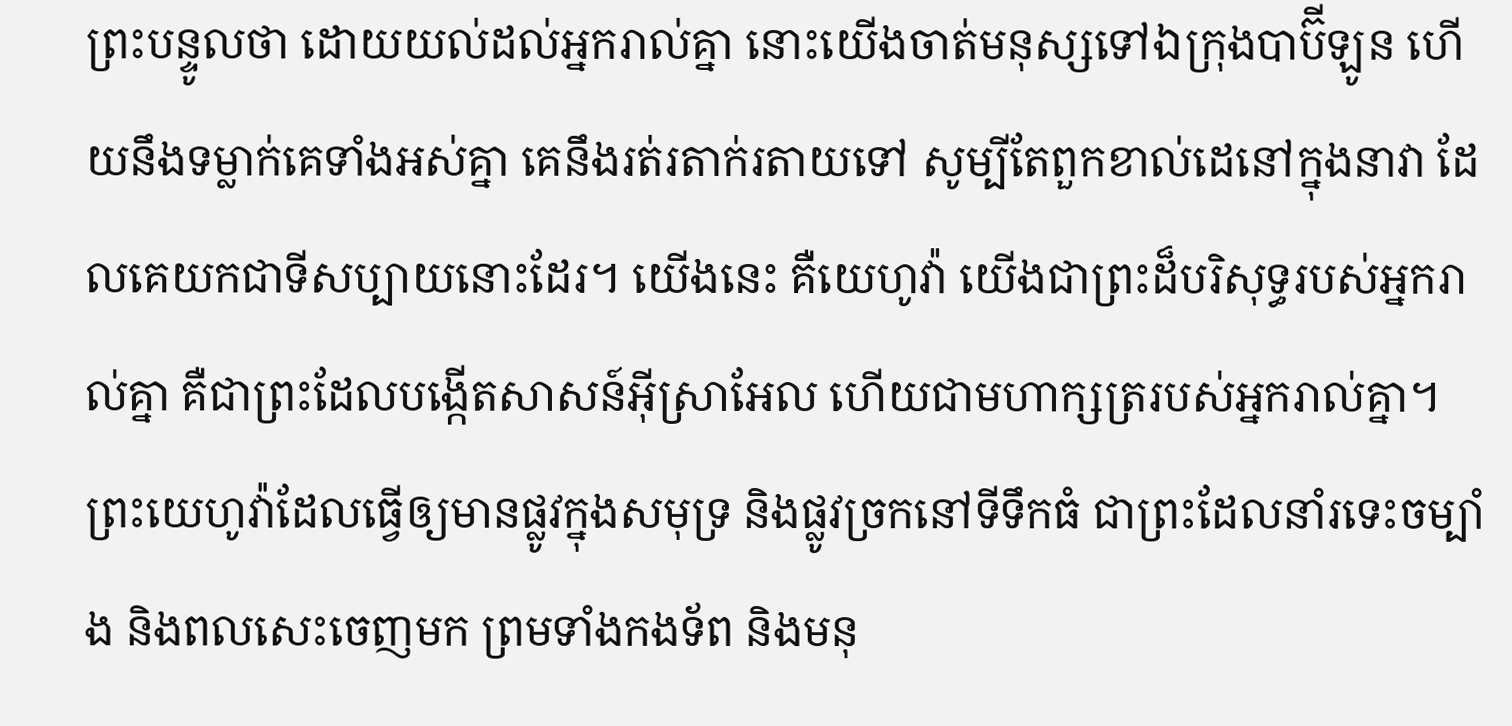ព្រះបន្ទូលថា ដោយយល់ដល់អ្នករាល់គ្នា នោះយើងចាត់មនុស្សទៅឯក្រុងបាប៊ីឡូន ហើយនឹងទម្លាក់គេទាំងអស់គ្នា គេនឹងរត់រតាក់រតាយទៅ សូម្បីតែពួកខាល់ដេនៅក្នុងនាវា ដែលគេយកជាទីសប្បាយនោះដែរ។ យើងនេះ គឺយេហូវ៉ា យើងជាព្រះដ៏បរិសុទ្ធរបស់អ្នករាល់គ្នា គឺជាព្រះដែលបង្កើតសាសន៍អ៊ីស្រាអែល ហើយជាមហាក្សត្ររបស់អ្នករាល់គ្នា។ ព្រះយេហូវ៉ាដែលធ្វើឲ្យមានផ្លូវក្នុងសមុទ្រ និងផ្លូវច្រកនៅទីទឹកធំ ជាព្រះដែលនាំរទេះចម្បាំង និងពលសេះចេញមក ព្រមទាំងកងទ័ព និងមនុ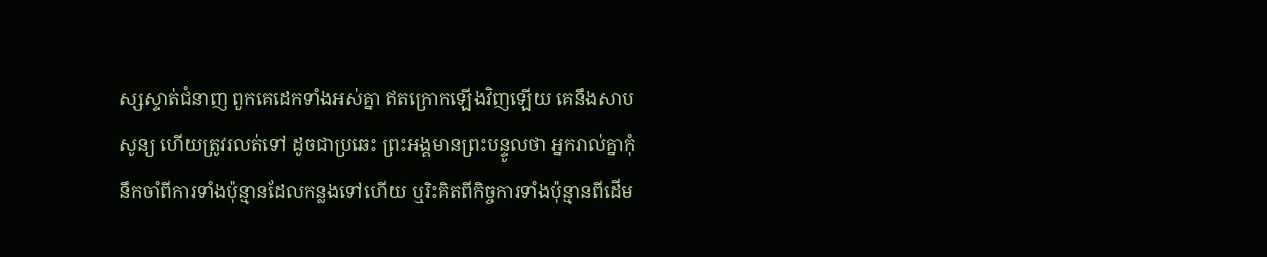ស្សស្ទាត់ជំនាញ ពួកគេដេកទាំងអស់គ្នា ឥតក្រោកឡើងវិញឡើយ គេនឹងសាបសូន្យ ហើយត្រូវរលត់ទៅ ដូចជាប្រឆេះ ព្រះអង្គមានព្រះបន្ទូលថា អ្នករាល់គ្នាកុំនឹកចាំពីការទាំងប៉ុន្មានដែលកន្លងទៅហើយ ឬរិះគិតពីកិច្ចការទាំងប៉ុន្មានពីដើម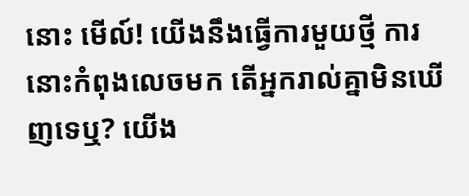នោះ មើល៍! យើងនឹងធ្វើការមួយថ្មី ការនោះកំពុងលេចមក តើអ្នករាល់គ្នាមិនឃើញទេឬ? យើង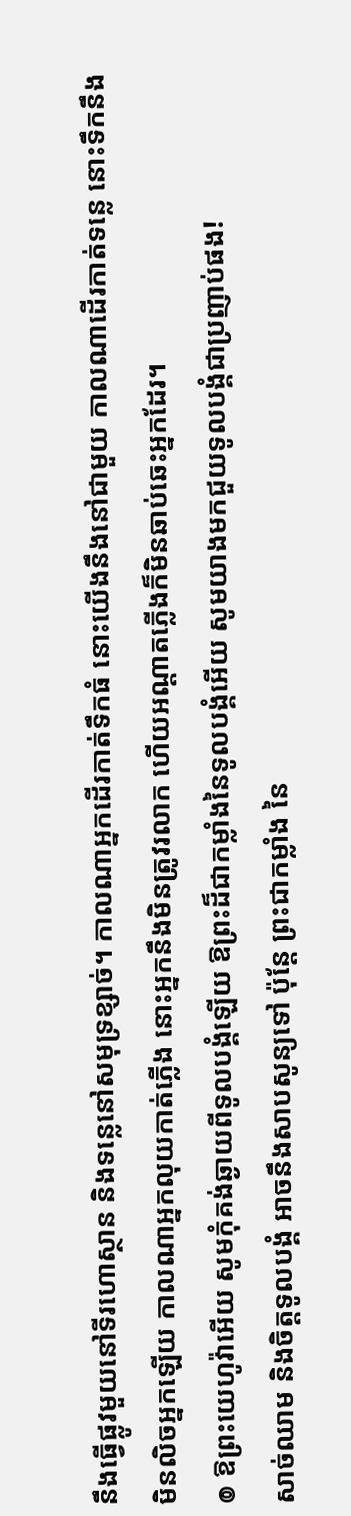នឹងធ្វើផ្លូវមួយនៅទីរហោស្ថាន និងទន្លេនៅសមុទ្រខ្សាច់។ កាលណាអ្នកដើរកាត់ទឹកធំ នោះយើងនឹងនៅជាមួយ កាលណាដើរកាត់ទន្លេ នោះទឹកនឹងមិនលិចអ្នកឡើយ កាលណាអ្នកលុយកាត់ភ្លើង នោះអ្នកនឹងមិនត្រូវរលាក ហើយអណ្ដាតភ្លើងក៏មិនឆាប់ឆេះអ្នកដែរ។
៙ ឱព្រះយេហូវ៉ាអើយ សូមកុំគង់ឆ្ងាយពីទូលបង្គំឡើយ ឱព្រះដ៏ជាកម្លាំងនៃទូលបង្គំអើយ សូមយាងមកជួយទូលបង្គំជាប្រញាប់ផង!
សាច់ឈាម និងចិត្តទូលបង្គំ អាចនឹងសាបសូន្យទៅ ប៉ុន្តែ ព្រះជាកម្លាំង នៃ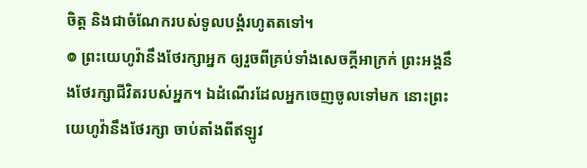ចិត្ត និងជាចំណែករបស់ទូលបង្គំរហូតតទៅ។
៙ ព្រះយេហូវ៉ានឹងថែរក្សាអ្នក ឲ្យរួចពីគ្រប់ទាំងសេចក្ដីអាក្រក់ ព្រះអង្គនឹងថែរក្សាជីវិតរបស់អ្នក។ ឯដំណើរដែលអ្នកចេញចូលទៅមក នោះព្រះយេហូវ៉ានឹងថែរក្សា ចាប់តាំងពីឥឡូវ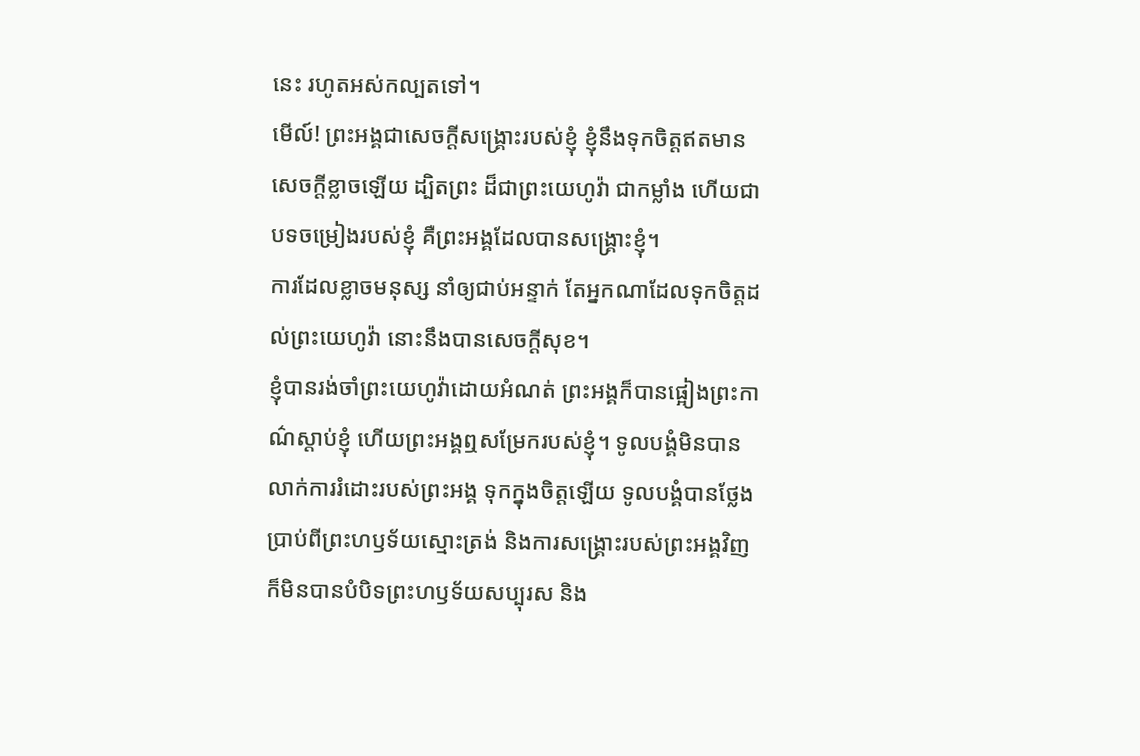នេះ រហូតអស់កល្បតទៅ។
មើល៍! ព្រះអង្គជាសេចក្ដីសង្គ្រោះរបស់ខ្ញុំ ខ្ញុំនឹងទុកចិត្តឥតមានសេចក្ដីខ្លាចឡើយ ដ្បិតព្រះ ដ៏ជាព្រះយេហូវ៉ា ជាកម្លាំង ហើយជាបទចម្រៀងរបស់ខ្ញុំ គឺព្រះអង្គដែលបានសង្គ្រោះខ្ញុំ។
ការដែលខ្លាចមនុស្ស នាំឲ្យជាប់អន្ទាក់ តែអ្នកណាដែលទុកចិត្តដល់ព្រះយេហូវ៉ា នោះនឹងបានសេចក្ដីសុខ។
ខ្ញុំបានរង់ចាំព្រះយេហូវ៉ាដោយអំណត់ ព្រះអង្គក៏បានផ្អៀងព្រះកាណ៌ស្តាប់ខ្ញុំ ហើយព្រះអង្គឮសម្រែករបស់ខ្ញុំ។ ទូលបង្គំមិនបានលាក់ការរំដោះរបស់ព្រះអង្គ ទុកក្នុងចិត្តឡើយ ទូលបង្គំបានថ្លែងប្រាប់ពីព្រះហឫទ័យស្មោះត្រង់ និងការសង្គ្រោះរបស់ព្រះអង្គវិញ ក៏មិនបានបំបិទព្រះហឫទ័យសប្បុរស និង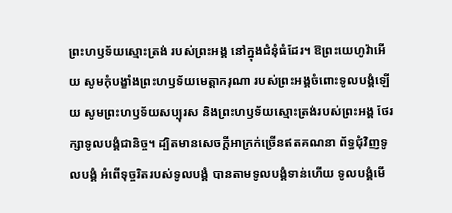ព្រះហឫទ័យស្មោះត្រង់ របស់ព្រះអង្គ នៅក្នុងជំនុំធំដែរ។ ឱព្រះយេហូវ៉ាអើយ សូមកុំបង្ខាំងព្រះហឫទ័យមេត្តាករុណា របស់ព្រះអង្គចំពោះទូលបង្គំឡើយ សូមព្រះហឫទ័យសប្បុរស និងព្រះហឫទ័យស្មោះត្រង់របស់ព្រះអង្គ ថែរក្សាទូលបង្គំជានិច្ច។ ដ្បិតមានសេចក្ដីអាក្រក់ច្រើនឥតគណនា ព័ទ្ធជុំវិញទូលបង្គំ អំពើទុច្ចរិតរបស់ទូលបង្គំ បានតាមទូលបង្គំទាន់ហើយ ទូលបង្គំមើ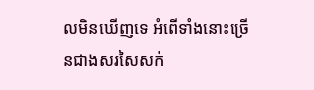លមិនឃើញទេ អំពើទាំងនោះច្រើនជាងសរសៃសក់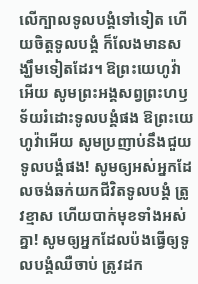លើក្បាលទូលបង្គំទៅទៀត ហើយចិត្តទូលបង្គំ ក៏លែងមានសង្ឃឹមទៀតដែរ។ ឱព្រះយេហូវ៉ាអើយ សូមព្រះអង្គសព្វព្រះហឫទ័យរំដោះទូលបង្គំផង ឱព្រះយេហូវ៉ាអើយ សូមប្រញាប់នឹងជួយទូលបង្គំផង! សូមឲ្យអស់អ្នកដែលចង់ឆក់យកជីវិតទូលបង្គំ ត្រូវខ្មាស ហើយបាក់មុខទាំងអស់គ្នា! សូមឲ្យអ្នកដែលប៉ងធ្វើឲ្យទូលបង្គំឈឺចាប់ ត្រូវដក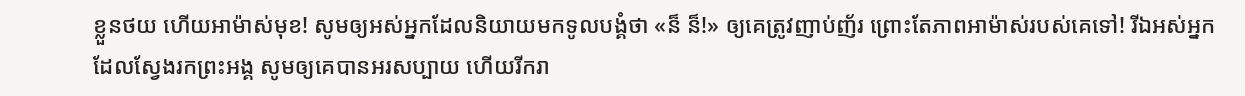ខ្លួនថយ ហើយអាម៉ាស់មុខ! សូមឲ្យអស់អ្នកដែលនិយាយមកទូលបង្គំថា «ន៏ ន៏!» ឲ្យគេត្រូវញាប់ញ័រ ព្រោះតែភាពអាម៉ាស់របស់គេទៅ! រីឯអស់អ្នកដែលស្វែងរកព្រះអង្គ សូមឲ្យគេបានអរសប្បាយ ហើយរីករា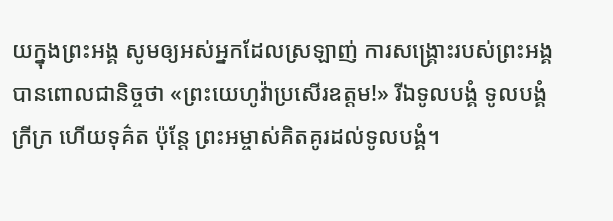យក្នុងព្រះអង្គ សូមឲ្យអស់អ្នកដែលស្រឡាញ់ ការសង្គ្រោះរបស់ព្រះអង្គ បានពោលជានិច្ចថា «ព្រះយេហូវ៉ាប្រសើរឧត្តម!» រីឯទូលបង្គំ ទូលបង្គំក្រីក្រ ហើយទុគ៌ត ប៉ុន្តែ ព្រះអម្ចាស់គិតគូរដល់ទូលបង្គំ។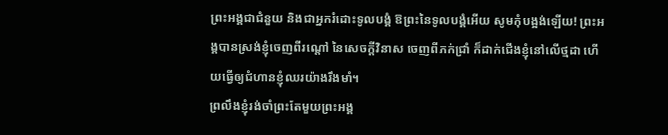ព្រះអង្គជាជំនួយ និងជាអ្នករំដោះទូលបង្គំ ឱព្រះនៃទូលបង្គំអើយ សូមកុំបង្អង់ឡើយ! ព្រះអង្គបានស្រង់ខ្ញុំចេញពីរណ្ដៅ នៃសេចក្ដីវិនាស ចេញពីភក់ជ្រាំ ក៏ដាក់ជើងខ្ញុំនៅលើថ្មដា ហើយធ្វើឲ្យជំហានខ្ញុំឈរយ៉ាងរឹងមាំ។
ព្រលឹងខ្ញុំរង់ចាំព្រះតែមួយព្រះអង្គ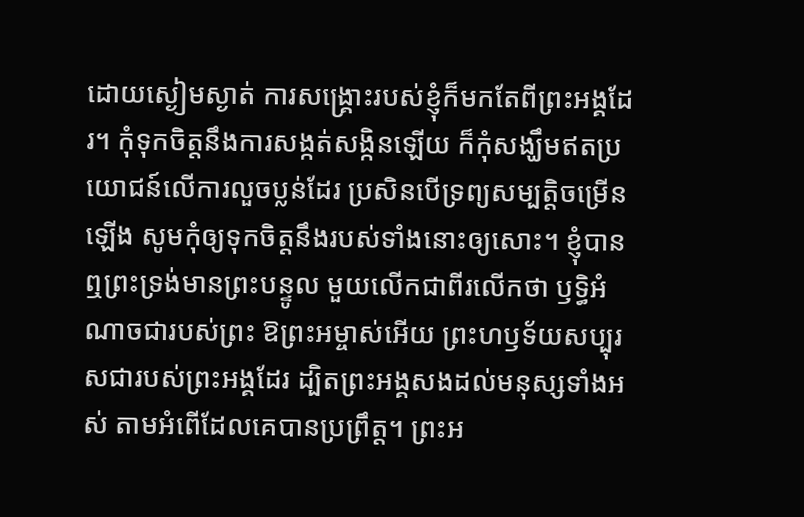ដោយស្ងៀមស្ងាត់ ការសង្គ្រោះរបស់ខ្ញុំក៏មកតែពីព្រះអង្គដែរ។ កុំទុកចិត្តនឹងការសង្កត់សង្កិនឡើយ ក៏កុំសង្ឃឹមឥតប្រយោជន៍លើការលួចប្លន់ដែរ ប្រសិនបើទ្រព្យសម្បត្តិចម្រើនឡើង សូមកុំឲ្យទុកចិត្តនឹងរបស់ទាំងនោះឲ្យសោះ។ ខ្ញុំបានឮព្រះទ្រង់មានព្រះបន្ទូល មួយលើកជាពីរលើកថា ឫទ្ធិអំណាចជារបស់ព្រះ ឱព្រះអម្ចាស់អើយ ព្រះហឫទ័យសប្បុរសជារបស់ព្រះអង្គដែរ ដ្បិតព្រះអង្គសងដល់មនុស្សទាំងអស់ តាមអំពើដែលគេបានប្រព្រឹត្ត។ ព្រះអ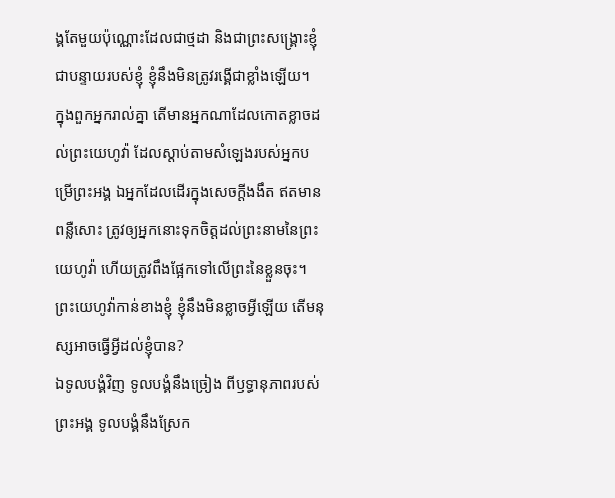ង្គតែមួយប៉ុណ្ណោះដែលជាថ្មដា និងជាព្រះសង្គ្រោះខ្ញុំ ជាបន្ទាយរបស់ខ្ញុំ ខ្ញុំនឹងមិនត្រូវរង្គើជាខ្លាំងឡើយ។
ក្នុងពួកអ្នករាល់គ្នា តើមានអ្នកណាដែលកោតខ្លាចដល់ព្រះយេហូវ៉ា ដែលស្តាប់តាមសំឡេងរបស់អ្នកបម្រើព្រះអង្គ ឯអ្នកដែលដើរក្នុងសេចក្ដីងងឹត ឥតមានពន្លឺសោះ ត្រូវឲ្យអ្នកនោះទុកចិត្តដល់ព្រះនាមនៃព្រះយេហូវ៉ា ហើយត្រូវពឹងផ្អែកទៅលើព្រះនៃខ្លួនចុះ។
ព្រះយេហូវ៉ាកាន់ខាងខ្ញុំ ខ្ញុំនឹងមិនខ្លាចអ្វីឡើយ តើមនុស្សអាចធ្វើអ្វីដល់ខ្ញុំបាន?
ឯទូលបង្គំវិញ ទូលបង្គំនឹងច្រៀង ពីឫទ្ធានុភាពរបស់ព្រះអង្គ ទូលបង្គំនឹងស្រែក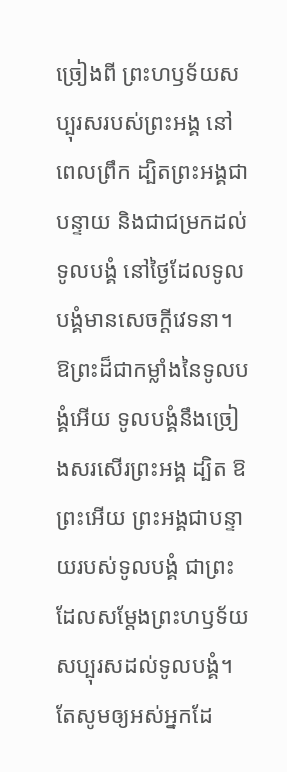ច្រៀងពី ព្រះហឫទ័យសប្បុរសរបស់ព្រះអង្គ នៅពេលព្រឹក ដ្បិតព្រះអង្គជាបន្ទាយ និងជាជម្រកដល់ទូលបង្គំ នៅថ្ងៃដែលទូលបង្គំមានសេចក្ដីវេទនា។ ឱព្រះដ៏ជាកម្លាំងនៃទូលបង្គំអើយ ទូលបង្គំនឹងច្រៀងសរសើរព្រះអង្គ ដ្បិត ឱព្រះអើយ ព្រះអង្គជាបន្ទាយរបស់ទូលបង្គំ ជាព្រះដែលសម្ដែងព្រះហឫទ័យ សប្បុរសដល់ទូលបង្គំ។
តែសូមឲ្យអស់អ្នកដែ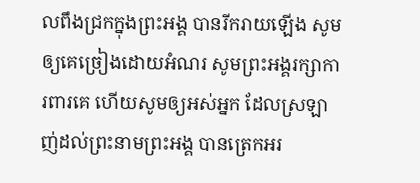លពឹងជ្រកក្នុងព្រះអង្គ បានរីករាយឡើង សូមឲ្យគេច្រៀងដោយអំណរ សូមព្រះអង្គរក្សាការពារគេ ហើយសូមឲ្យអស់អ្នក ដែលស្រឡាញ់ដល់ព្រះនាមព្រះអង្គ បានត្រេកអរ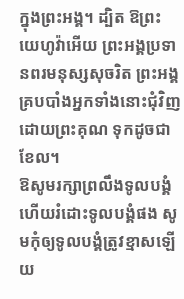ក្នុងព្រះអង្គ។ ដ្បិត ឱព្រះយេហូវ៉ាអើយ ព្រះអង្គប្រទានពរមនុស្សសុចរិត ព្រះអង្គគ្របបាំងអ្នកទាំងនោះជុំវិញ ដោយព្រះគុណ ទុកដូចជាខែល។
ឱសូមរក្សាព្រលឹងទូលបង្គំ ហើយរំដោះទូលបង្គំផង សូមកុំឲ្យទូលបង្គំត្រូវខ្មាសឡើយ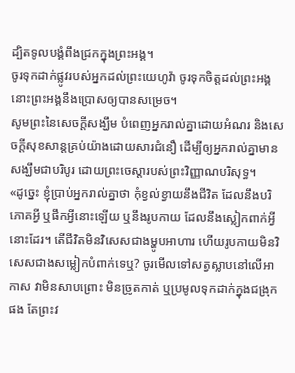ដ្បិតទូលបង្គំពឹងជ្រកក្នុងព្រះអង្គ។
ចូរទុកដាក់ផ្លូវរបស់អ្នកដល់ព្រះយេហូវ៉ា ចូរទុកចិត្តដល់ព្រះអង្គ នោះព្រះអង្គនឹងប្រោសឲ្យបានសម្រេច។
សូមព្រះនៃសេចក្តីសង្ឃឹម បំពេញអ្នករាល់គ្នាដោយអំណរ និងសេចក្តីសុខសាន្តគ្រប់យ៉ាងដោយសារជំនឿ ដើម្បីឲ្យអ្នករាល់គ្នាមានសង្ឃឹមជាបរិបូរ ដោយព្រះចេស្តារបស់ព្រះវិញ្ញាណបរិសុទ្ធ។
«ដូច្នេះ ខ្ញុំប្រាប់អ្នករាល់គ្នាថា កុំខ្វល់ខ្វាយនឹងជីវិត ដែលនឹងបរិភោគអ្វី ឬផឹកអ្វីនោះឡើយ ឬនឹងរូបកាយ ដែលនឹងស្លៀកពាក់អ្វីនោះដែរ។ តើជីវិតមិនវិសេសជាងម្ហូបអាហារ ហើយរូបកាយមិនវិសេសជាងសម្លៀកបំពាក់ទេឬ? ចូរមើលទៅសត្វស្លាបនៅលើអាកាស វាមិនសាបព្រោះ មិនច្រូតកាត់ ឬប្រមូលទុកដាក់ក្នុងជង្រុកផង តែព្រះវ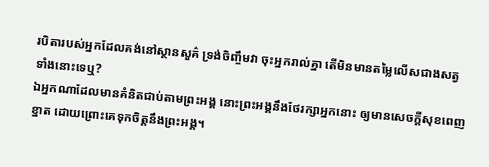របិតារបស់អ្នកដែលគង់នៅស្ថានសួគ៌ ទ្រង់ចិញ្ចឹមវា ចុះអ្នករាល់គ្នា តើមិនមានតម្លៃលើសជាងសត្វទាំងនោះទេឬ?
ឯអ្នកណាដែលមានគំនិតជាប់តាមព្រះអង្គ នោះព្រះអង្គនឹងថែរក្សាអ្នកនោះ ឲ្យមានសេចក្ដីសុខពេញខ្នាត ដោយព្រោះគេទុកចិត្តនឹងព្រះអង្គ។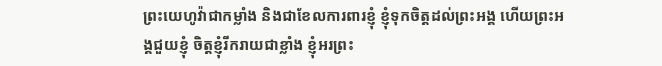ព្រះយេហូវ៉ាជាកម្លាំង និងជាខែលការពារខ្ញុំ ខ្ញុំទុកចិត្តដល់ព្រះអង្គ ហើយព្រះអង្គជួយខ្ញុំ ចិត្តខ្ញុំរីករាយជាខ្លាំង ខ្ញុំអរព្រះ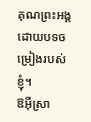គុណព្រះអង្គ ដោយបទចម្រៀងរបស់ខ្ញុំ។
ឱអ៊ីស្រា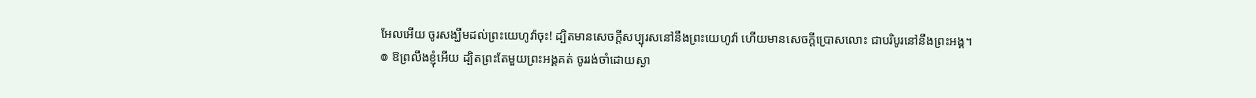អែលអើយ ចូរសង្ឃឹមដល់ព្រះយេហូវ៉ាចុះ! ដ្បិតមានសេចក្ដីសប្បុរសនៅនឹងព្រះយេហូវ៉ា ហើយមានសេចក្ដីប្រោសលោះ ជាបរិបូរនៅនឹងព្រះអង្គ។
៙ ឱព្រលឹងខ្ញុំអើយ ដ្បិតព្រះតែមួយព្រះអង្គគត់ ចូររង់ចាំដោយស្ងា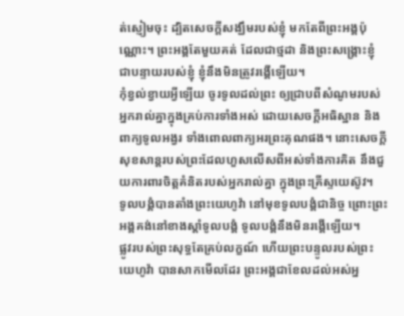ត់ស្ញៀមចុះ ដ្បិតសេចក្ដីសង្ឃឹមរបស់ខ្ញុំ មកតែពីព្រះអង្គប៉ុណ្ណោះ។ ព្រះអង្គតែមួយគត់ ដែលជាថ្មដា និងព្រះសង្គ្រោះខ្ញុំ ជាបន្ទាយរបស់ខ្ញុំ ខ្ញុំនឹងមិនត្រូវរង្គើឡើយ។
កុំខ្វល់ខ្វាយអ្វីឡើយ ចូរទូលដល់ព្រះ ឲ្យជ្រាបពីសំណូមរបស់អ្នករាល់គ្នាក្នុងគ្រប់ការទាំងអស់ ដោយសេចក្ដីអធិស្ឋាន និងពាក្យទូលអង្វរ ទាំងពោលពាក្យអរព្រះគុណផង។ នោះសេចក្ដីសុខសាន្តរបស់ព្រះដែលហួសលើសពីអស់ទាំងការគិត នឹងជួយការពារចិត្តគំនិតរបស់អ្នករាល់គ្នា ក្នុងព្រះគ្រីស្ទយេស៊ូវ។
ទូលបង្គំបានតាំងព្រះយេហូវ៉ា នៅមុខទូលបង្គំជានិច្ច ព្រោះព្រះអង្គគង់នៅខាងស្តាំទូលបង្គំ ទូលបង្គំនឹងមិនរង្គើឡើយ។
ផ្លូវរបស់ព្រះសុទ្ធតែគ្រប់លក្ខណ៍ ហើយព្រះបន្ទូលរបស់ព្រះយេហូវ៉ា បានសាកមើលដែរ ព្រះអង្គជាខែលដល់អស់អ្ន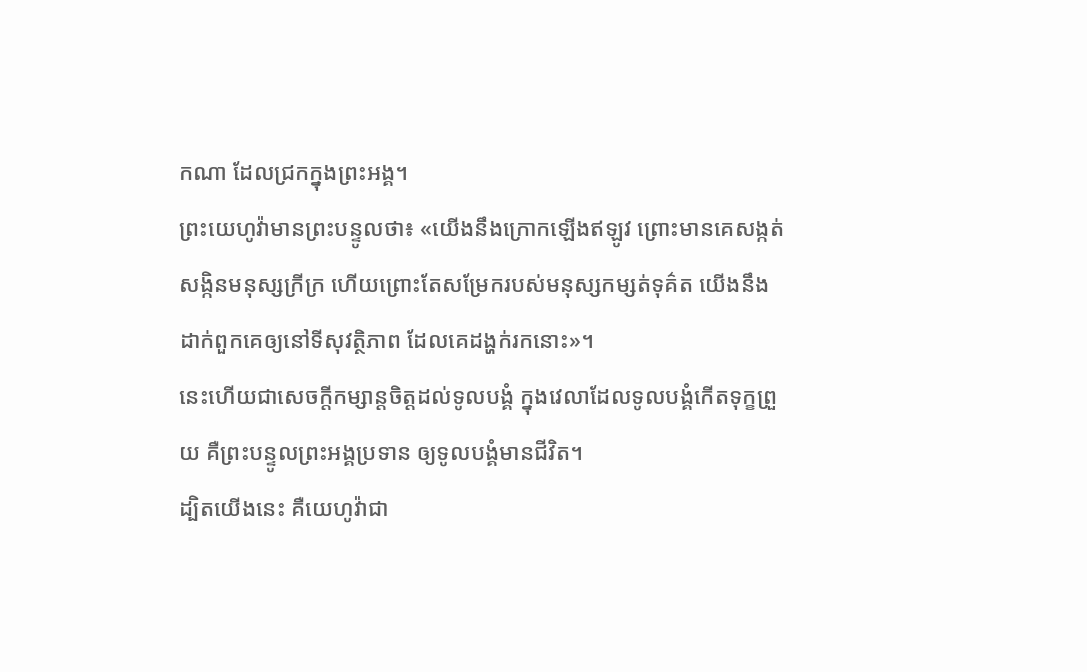កណា ដែលជ្រកក្នុងព្រះអង្គ។
ព្រះយេហូវ៉ាមានព្រះបន្ទូលថា៖ «យើងនឹងក្រោកឡើងឥឡូវ ព្រោះមានគេសង្កត់សង្កិនមនុស្សក្រីក្រ ហើយព្រោះតែសម្រែករបស់មនុស្សកម្សត់ទុគ៌ត យើងនឹងដាក់ពួកគេឲ្យនៅទីសុវត្ថិភាព ដែលគេដង្ហក់រកនោះ»។
នេះហើយជាសេចក្ដីកម្សាន្តចិត្តដល់ទូលបង្គំ ក្នុងវេលាដែលទូលបង្គំកើតទុក្ខព្រួយ គឺព្រះបន្ទូលព្រះអង្គប្រទាន ឲ្យទូលបង្គំមានជីវិត។
ដ្បិតយើងនេះ គឺយេហូវ៉ាជា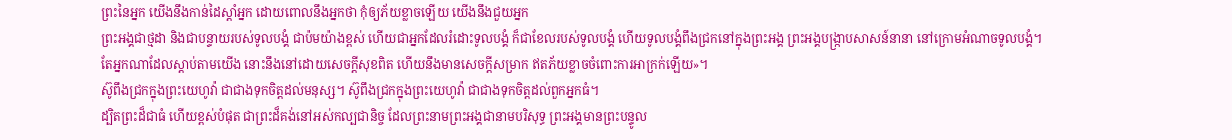ព្រះនៃអ្នក យើងនឹងកាន់ដៃស្តាំអ្នក ដោយពោលនឹងអ្នកថា កុំឲ្យភ័យខ្លាចឡើយ យើងនឹងជួយអ្នក
ព្រះអង្គជាថ្មដា និងជាបន្ទាយរបស់ទូលបង្គំ ជាប៉មយ៉ាងខ្ពស់ ហើយជាអ្នកដែលរំដោះទូលបង្គំ ក៏ជាខែលរបស់ទូលបង្គំ ហើយទូលបង្គំពឹងជ្រកនៅក្នុងព្រះអង្គ ព្រះអង្គបង្ក្រាបសាសន៍នានា នៅក្រោមអំណាចទូលបង្គំ។
តែអ្នកណាដែលស្តាប់តាមយើង នោះនឹងនៅដោយសេចក្ដីសុខពិត ហើយនឹងមានសេចក្ដីសម្រាក ឥតភ័យខ្លាចចំពោះការអាក្រក់ឡើយ»។
ស៊ូពឹងជ្រកក្នុងព្រះយេហូវ៉ា ជាជាងទុកចិត្តដល់មនុស្ស។ ស៊ូពឹងជ្រកក្នុងព្រះយេហូវ៉ា ជាជាងទុកចិត្តដល់ពួកអ្នកធំ។
ដ្បិតព្រះដ៏ជាធំ ហើយខ្ពស់បំផុត ជាព្រះដ៏គង់នៅអស់កល្បជានិច្ច ដែលព្រះនាមព្រះអង្គជានាមបរិសុទ្ធ ព្រះអង្គមានព្រះបន្ទូល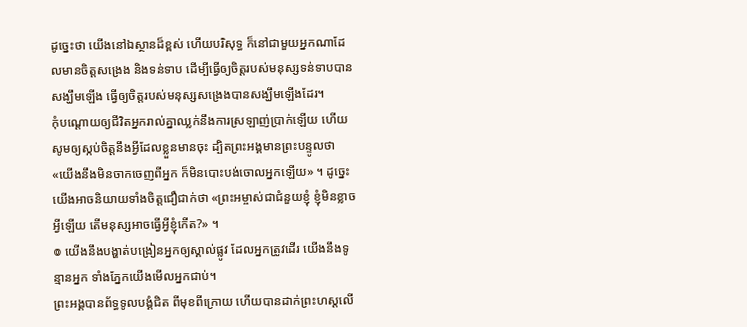ដូច្នេះថា យើងនៅឯស្ថានដ៏ខ្ពស់ ហើយបរិសុទ្ធ ក៏នៅជាមួយអ្នកណាដែលមានចិត្តសង្រេង និងទន់ទាប ដើម្បីធ្វើឲ្យចិត្តរបស់មនុស្សទន់ទាបបានសង្ឃឹមឡើង ធ្វើឲ្យចិត្តរបស់មនុស្សសង្រេងបានសង្ឃឹមឡើងដែរ។
កុំបណ្ដោយឲ្យជីវិតអ្នករាល់គ្នាឈ្លក់នឹងការស្រឡាញ់ប្រាក់ឡើយ ហើយសូមឲ្យស្កប់ចិត្តនឹងអ្វីដែលខ្លួនមានចុះ ដ្បិតព្រះអង្គមានព្រះបន្ទូលថា «យើងនឹងមិនចាកចេញពីអ្នក ក៏មិនបោះបង់ចោលអ្នកឡើយ» ។ ដូច្នេះ យើងអាចនិយាយទាំងចិត្តជឿជាក់ថា «ព្រះអម្ចាស់ជាជំនួយខ្ញុំ ខ្ញុំមិនខ្លាចអ្វីឡើយ តើមនុស្សអាចធ្វើអ្វីខ្ញុំកើត?» ។
៙ យើងនឹងបង្ហាត់បង្រៀនអ្នកឲ្យស្គាល់ផ្លូវ ដែលអ្នកត្រូវដើរ យើងនឹងទូន្មានអ្នក ទាំងភ្នែកយើងមើលអ្នកជាប់។
ព្រះអង្គបានព័ទ្ធទូលបង្គំជិត ពីមុខពីក្រោយ ហើយបានដាក់ព្រះហស្តលើ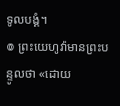ទូលបង្គំ។
៙ ព្រះយេហូវ៉ាមានព្រះបន្ទូលថា «ដោយ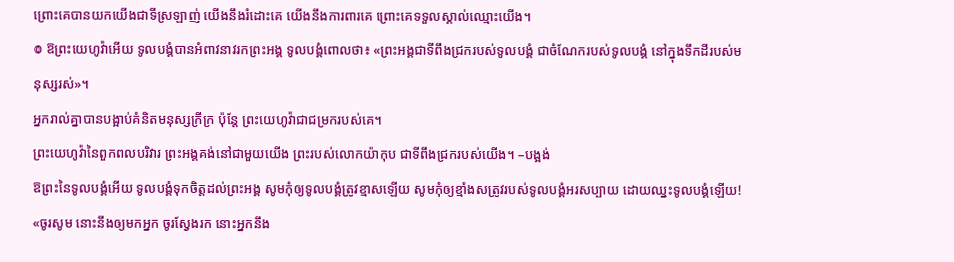ព្រោះគេបានយកយើងជាទីស្រឡាញ់ យើងនឹងរំដោះគេ យើងនឹងការពារគេ ព្រោះគេទទួលស្គាល់ឈ្មោះយើង។
៙ ឱព្រះយេហូវ៉ាអើយ ទូលបង្គំបានអំពាវនាវរកព្រះអង្គ ទូលបង្គំពោលថា៖ «ព្រះអង្គជាទីពឹងជ្រករបស់ទូលបង្គំ ជាចំណែករបស់ទូលបង្គំ នៅក្នុងទឹកដីរបស់មនុស្សរស់»។
អ្នករាល់គ្នាបានបង្អាប់គំនិតមនុស្សក្រីក្រ ប៉ុន្តែ ព្រះយេហូវ៉ាជាជម្រករបស់គេ។
ព្រះយេហូវ៉ានៃពួកពលបរិវារ ព្រះអង្គគង់នៅជាមួយយើង ព្រះរបស់លោកយ៉ាកុប ជាទីពឹងជ្រករបស់យើង។ –បង្អង់
ឱព្រះនៃទូលបង្គំអើយ ទូលបង្គំទុកចិត្តដល់ព្រះអង្គ សូមកុំឲ្យទូលបង្គំត្រូវខ្មាសឡើយ សូមកុំឲ្យខ្មាំងសត្រូវរបស់ទូលបង្គំអរសប្បាយ ដោយឈ្នះទូលបង្គំឡើយ!
«ចូរសូម នោះនឹងឲ្យមកអ្នក ចូរស្វែងរក នោះអ្នកនឹង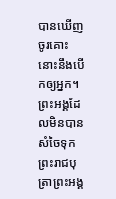បានឃើញ ចូរគោះ នោះនឹងបើកឲ្យអ្នក។
ព្រះអង្គដែលមិនបានសំចៃទុកព្រះរាជបុត្រាព្រះអង្គ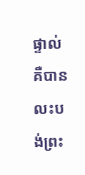ផ្ទាល់ គឺបានលះបង់ព្រះ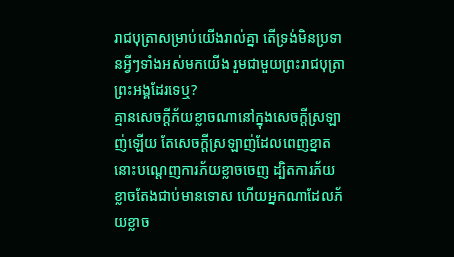រាជបុត្រាសម្រាប់យើងរាល់គ្នា តើទ្រង់មិនប្រទានអ្វីៗទាំងអស់មកយើង រួមជាមួយព្រះរាជបុត្រាព្រះអង្គដែរទេឬ?
គ្មានសេចក្ដីភ័យខ្លាចណានៅក្នុងសេចក្ដីស្រឡាញ់ឡើយ តែសេចក្ដីស្រឡាញ់ដែលពេញខ្នាត នោះបណ្តេញការភ័យខ្លាចចេញ ដ្បិតការភ័យខ្លាចតែងជាប់មានទោស ហើយអ្នកណាដែលភ័យខ្លាច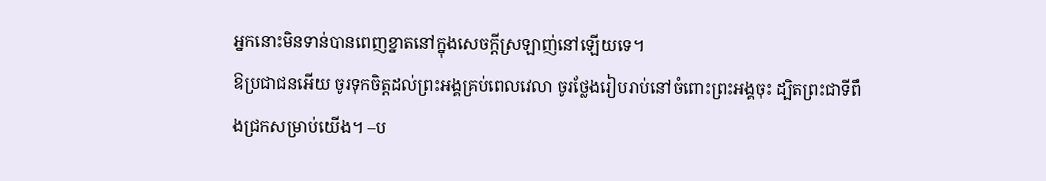អ្នកនោះមិនទាន់បានពេញខ្នាតនៅក្នុងសេចក្ដីស្រឡាញ់នៅឡើយទេ។
ឱប្រជាជនអើយ ចូរទុកចិត្តដល់ព្រះអង្គគ្រប់ពេលវេលា ចូរថ្លែងរៀបរាប់នៅចំពោះព្រះអង្គចុះ ដ្បិតព្រះជាទីពឹងជ្រកសម្រាប់យើង។ –ប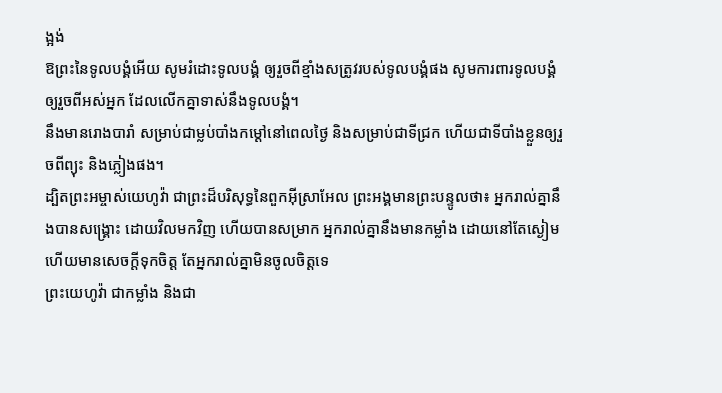ង្អង់
ឱព្រះនៃទូលបង្គំអើយ សូមរំដោះទូលបង្គំ ឲ្យរួចពីខ្មាំងសត្រូវរបស់ទូលបង្គំផង សូមការពារទូលបង្គំឲ្យរួចពីអស់អ្នក ដែលលើកគ្នាទាស់នឹងទូលបង្គំ។
នឹងមានរោងបារាំ សម្រាប់ជាម្លប់បាំងកម្ដៅនៅពេលថ្ងៃ និងសម្រាប់ជាទីជ្រក ហើយជាទីបាំងខ្លួនឲ្យរួចពីព្យុះ និងភ្លៀងផង។
ដ្បិតព្រះអម្ចាស់យេហូវ៉ា ជាព្រះដ៏បរិសុទ្ធនៃពួកអ៊ីស្រាអែល ព្រះអង្គមានព្រះបន្ទូលថា៖ អ្នករាល់គ្នានឹងបានសង្គ្រោះ ដោយវិលមកវិញ ហើយបានសម្រាក អ្នករាល់គ្នានឹងមានកម្លាំង ដោយនៅតែស្ងៀម ហើយមានសេចក្ដីទុកចិត្ត តែអ្នករាល់គ្នាមិនចូលចិត្តទេ
ព្រះយេហូវ៉ា ជាកម្លាំង និងជា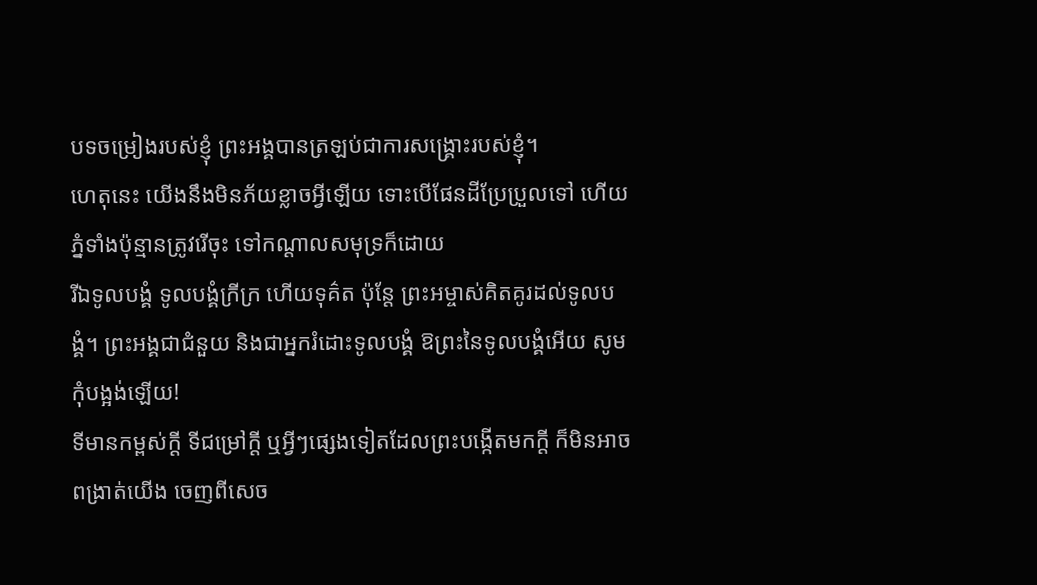បទចម្រៀងរបស់ខ្ញុំ ព្រះអង្គបានត្រឡប់ជាការសង្គ្រោះរបស់ខ្ញុំ។
ហេតុនេះ យើងនឹងមិនភ័យខ្លាចអ្វីឡើយ ទោះបើផែនដីប្រែប្រួលទៅ ហើយភ្នំទាំងប៉ុន្មានត្រូវរើចុះ ទៅកណ្ដាលសមុទ្រក៏ដោយ
រីឯទូលបង្គំ ទូលបង្គំក្រីក្រ ហើយទុគ៌ត ប៉ុន្តែ ព្រះអម្ចាស់គិតគូរដល់ទូលបង្គំ។ ព្រះអង្គជាជំនួយ និងជាអ្នករំដោះទូលបង្គំ ឱព្រះនៃទូលបង្គំអើយ សូមកុំបង្អង់ឡើយ!
ទីមានកម្ពស់ក្ដី ទីជម្រៅក្ដី ឬអ្វីៗផ្សេងទៀតដែលព្រះបង្កើតមកក្តី ក៏មិនអាចពង្រាត់យើង ចេញពីសេច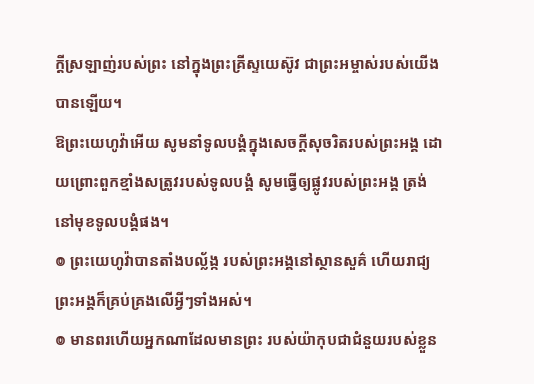ក្តីស្រឡាញ់របស់ព្រះ នៅក្នុងព្រះគ្រីស្ទយេស៊ូវ ជាព្រះអម្ចាស់របស់យើងបានឡើយ។
ឱព្រះយេហូវ៉ាអើយ សូមនាំទូលបង្គំក្នុងសេចក្ដីសុចរិតរបស់ព្រះអង្គ ដោយព្រោះពួកខ្មាំងសត្រូវរបស់ទូលបង្គំ សូមធ្វើឲ្យផ្លូវរបស់ព្រះអង្គ ត្រង់នៅមុខទូលបង្គំផង។
៙ ព្រះយេហូវ៉ាបានតាំងបល្ល័ង្ក របស់ព្រះអង្គនៅស្ថានសួគ៌ ហើយរាជ្យព្រះអង្គក៏គ្រប់គ្រងលើអ្វីៗទាំងអស់។
៙ មានពរហើយអ្នកណាដែលមានព្រះ របស់យ៉ាកុបជាជំនួយរបស់ខ្លួន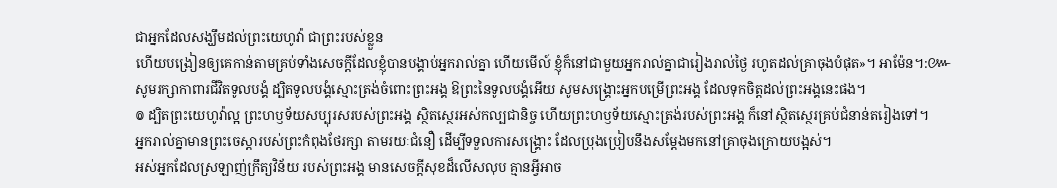ជាអ្នកដែលសង្ឃឹមដល់ព្រះយេហូវ៉ា ជាព្រះរបស់ខ្លួន
ហើយបង្រៀនឲ្យគេកាន់តាមគ្រប់ទាំងសេចក្តីដែលខ្ញុំបានបង្គាប់អ្នករាល់គ្នា ហើយមើល៍ ខ្ញុំក៏នៅជាមួយអ្នករាល់គ្នាជារៀងរាល់ថ្ងៃ រហូតដល់គ្រាចុងបំផុត»។ អាម៉ែន។:៚
សូមរក្សាកាពារជីវិតទូលបង្គំ ដ្បិតទូលបង្គំស្មោះត្រង់ចំពោះព្រះអង្គ ឱព្រះនៃទូលបង្គំអើយ សូមសង្គ្រោះអ្នកបម្រើព្រះអង្គ ដែលទុកចិត្តដល់ព្រះអង្គនេះផង។
៙ ដ្បិតព្រះយេហូវ៉ាល្អ ព្រះហឫទ័យសប្បុរសរបស់ព្រះអង្គ ស្ថិតស្ថេរអស់កល្បជានិច្ច ហើយព្រះហឫទ័យស្មោះត្រង់របស់ព្រះអង្គ ក៏នៅស្ថិតស្ថេរគ្រប់ជំនាន់តរៀងទៅ។
អ្នករាល់គ្នាមានព្រះចេស្តារបស់ព្រះកំពុងថែរក្សា តាមរយៈជំនឿ ដើម្បីទទួលការសង្គ្រោះ ដែលប្រុងប្រៀបនឹងសម្តែងមកនៅគ្រាចុងក្រោយបង្អស់។
អស់អ្នកដែលស្រឡាញ់ក្រឹត្យវិន័យ របស់ព្រះអង្គ មានសេចក្ដីសុខដ៏លើសលុប គ្មានអ្វីអាច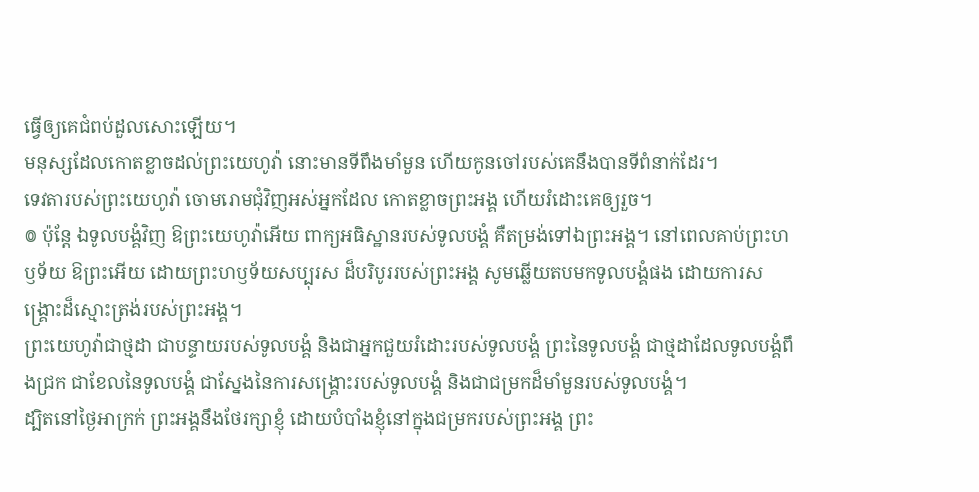ធ្វើឲ្យគេជំពប់ដួលសោះឡើយ។
មនុស្សដែលកោតខ្លាចដល់ព្រះយេហូវ៉ា នោះមានទីពឹងមាំមួន ហើយកូនចៅរបស់គេនឹងបានទីពំនាក់ដែរ។
ទេវតារបស់ព្រះយេហូវ៉ា ចោមរោមជុំវិញអស់អ្នកដែល កោតខ្លាចព្រះអង្គ ហើយរំដោះគេឲ្យរួច។
៙ ប៉ុន្តែ ឯទូលបង្គំវិញ ឱព្រះយេហូវ៉ាអើយ ពាក្យអធិស្ឋានរបស់ទូលបង្គំ គឺតម្រង់ទៅឯព្រះអង្គ។ នៅពេលគាប់ព្រះហឫទ័យ ឱព្រះអើយ ដោយព្រះហឫទ័យសប្បុរស ដ៏បរិបូររបស់ព្រះអង្គ សូមឆ្លើយតបមកទូលបង្គំផង ដោយការសង្គ្រោះដ៏ស្មោះត្រង់របស់ព្រះអង្គ។
ព្រះយេហូវ៉ាជាថ្មដា ជាបន្ទាយរបស់ទូលបង្គំ និងជាអ្នកជួយរំដោះរបស់ទូលបង្គំ ព្រះនៃទូលបង្គំ ជាថ្មដាដែលទូលបង្គំពឹងជ្រក ជាខែលនៃទូលបង្គំ ជាស្នែងនៃការសង្គ្រោះរបស់ទូលបង្គំ និងជាជម្រកដ៏មាំមួនរបស់ទូលបង្គំ។
ដ្បិតនៅថ្ងៃអាក្រក់ ព្រះអង្គនឹងថែរក្សាខ្ញុំ ដោយបំបាំងខ្ញុំនៅក្នុងជម្រករបស់ព្រះអង្គ ព្រះ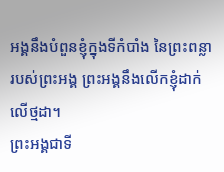អង្គនឹងបំពួនខ្ញុំក្នុងទីកំបាំង នៃព្រះពន្លារបស់ព្រះអង្គ ព្រះអង្គនឹងលើកខ្ញុំដាក់លើថ្មដា។
ព្រះអង្គជាទី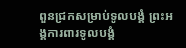ពួនជ្រកសម្រាប់ទូលបង្គំ ព្រះអង្គការពារទូលបង្គំ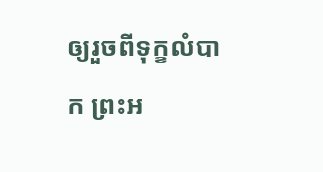ឲ្យរួចពីទុក្ខលំបាក ព្រះអ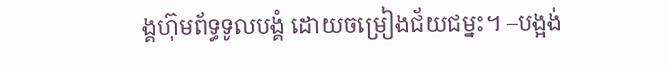ង្គហ៊ុមព័ទ្ធទូលបង្គំ ដោយចម្រៀងជ័យជម្នះ។ –បង្អង់